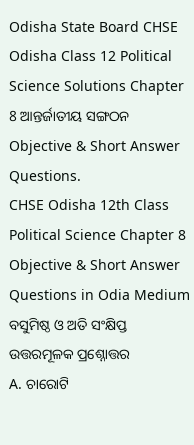Odisha State Board CHSE Odisha Class 12 Political Science Solutions Chapter 8 ଆନ୍ତର୍ଜାତୀୟ ସଙ୍ଗଠନ Objective & Short Answer Questions.
CHSE Odisha 12th Class Political Science Chapter 8 Objective & Short Answer Questions in Odia Medium
ବସୁମିଷ୍ଠ ଓ ଅତି ସଂକ୍ଷିପ୍ତ ଉତ୍ତରମୂଳକ ପ୍ରଶ୍ନୋତ୍ତର
A. ଚାରୋଟି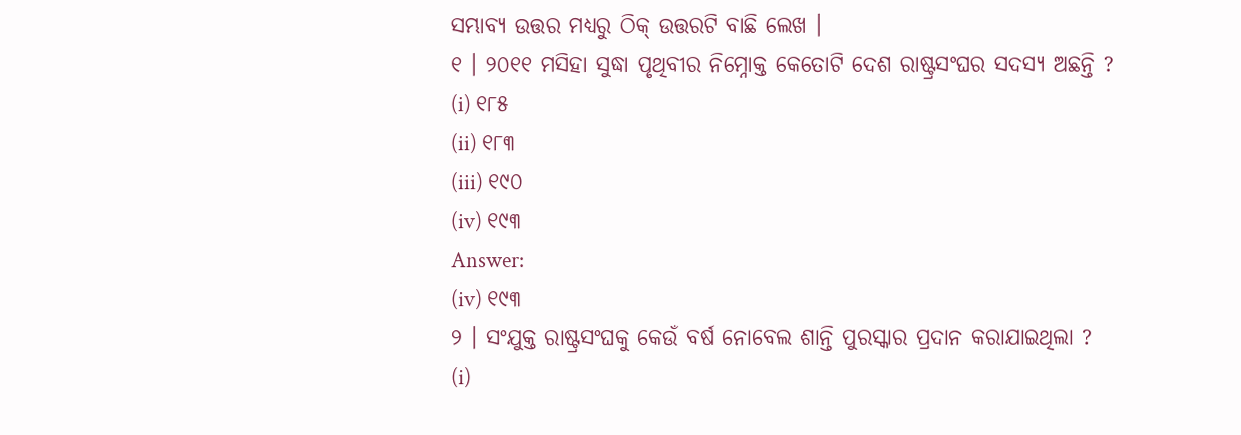ସମ୍ଭାବ୍ୟ ଉତ୍ତର ମଧ୍ୟରୁ ଠିକ୍ ଉତ୍ତରଟି ବାଛି ଲେଖ ।
୧ । ୨୦୧୧ ମସିହା ସୁଦ୍ଧା ପୃଥିବୀର ନିମ୍ନୋକ୍ତ କେତୋଟି ଦେଶ ରାଷ୍ଟ୍ରସଂଘର ସଦସ୍ୟ ଅଛନ୍ତି ?
(i) ୧୮୫
(ii) ୧୮୩
(iii) ୧୯୦
(iv) ୧୯୩
Answer:
(iv) ୧୯୩
୨ । ସଂଯୁକ୍ତ ରାଷ୍ଟ୍ରସଂଘକୁ କେଉଁ ବର୍ଷ ନୋବେଲ ଶାନ୍ତି ପୁରସ୍କାର ପ୍ରଦାନ କରାଯାଇଥିଲା ?
(i)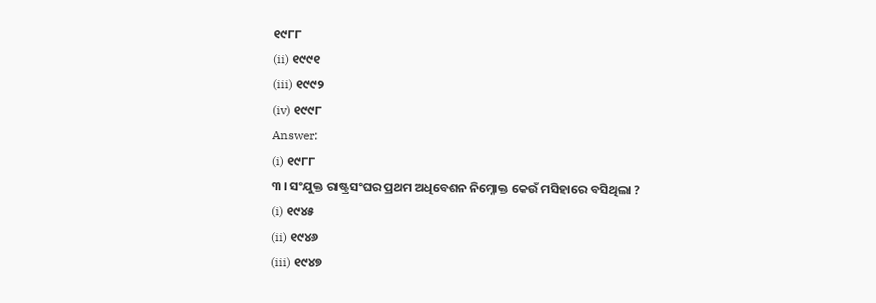୧୯୮୮
(ii) ୧୯୯୧
(iii) ୧୯୯୨
(iv) ୧୯୯୮
Answer:
(i) ୧୯୮୮
୩ । ସଂଯୁକ୍ତ ରାଷ୍ଟ୍ରସଂଘର ପ୍ରଥମ ଅଧିବେଶନ ନିମ୍ନୋକ୍ତ କେଉଁ ମସିହାରେ ବସିଥିଲା ?
(i) ୧୯୪୫
(ii) ୧୯୪୬
(iii) ୧୯୪୭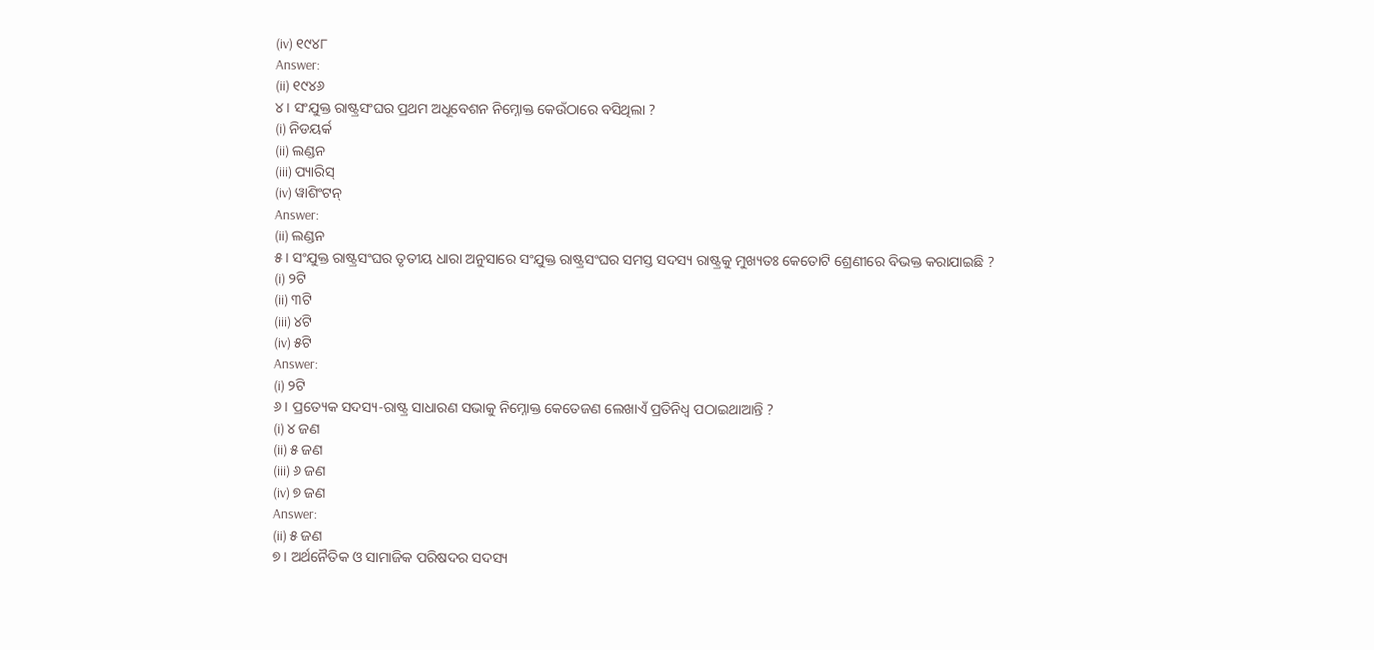(iv) ୧୯୪୮
Answer:
(ii) ୧୯୪୬
୪ । ସଂଯୁକ୍ତ ରାଷ୍ଟ୍ରସଂଘର ପ୍ରଥମ ଅଧୂବେଶନ ନିମ୍ନୋକ୍ତ କେଉଁଠାରେ ବସିଥିଲା ?
(i) ନିଡୟର୍କ
(ii) ଲଣ୍ଡନ
(iii) ପ୍ୟାରିସ୍
(iv) ୱାଶିଂଟନ୍
Answer:
(ii) ଲଣ୍ଡନ
୫। ସଂଯୁକ୍ତ ରାଷ୍ଟ୍ରସଂଘର ତୃତୀୟ ଧାରା ଅନୁସାରେ ସଂଯୁକ୍ତ ରାଷ୍ଟ୍ରସଂଘର ସମସ୍ତ ସଦସ୍ୟ ରାଷ୍ଟ୍ରକୁ ମୁଖ୍ୟତଃ କେତୋଟି ଶ୍ରେଣୀରେ ବିଭକ୍ତ କରାଯାଇଛି ?
(i) ୨ଟି
(ii) ୩ଟି
(iii) ୪ଟି
(iv) ୫ଟି
Answer:
(i) ୨ଟି
୬ । ପ୍ରତ୍ୟେକ ସଦସ୍ୟ-ରାଷ୍ଟ୍ର ସାଧାରଣ ସଭାକୁ ନିମ୍ନୋକ୍ତ କେତେଜଣ ଲେଖାଏଁ ପ୍ରତିନିଧ୍ଵ ପଠାଇଥାଆନ୍ତି ?
(i) ୪ ଜଣ
(ii) ୫ ଜଣ
(iii) ୬ ଜଣ
(iv) ୭ ଜଣ
Answer:
(ii) ୫ ଜଣ
୭ । ଅର୍ଥନୈତିକ ଓ ସାମାଜିକ ପରିଷଦର ସଦସ୍ୟ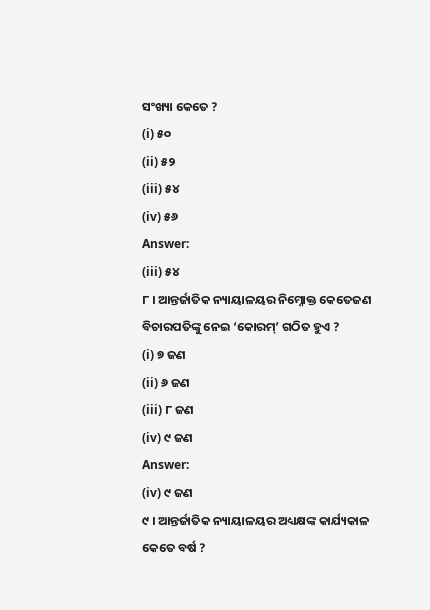ସଂଖ୍ୟା କେତେ ?
(i) ୫୦
(ii) ୫୨
(iii) ୫୪
(iv) ୫୬
Answer:
(iii) ୫୪
୮ । ଆନ୍ତର୍ଜାତିକ ନ୍ୟାୟାଳୟର ନିମ୍ନୋକ୍ତ କେତେଜଣ ବିଚାରପତିଙ୍କୁ ନେଇ ‘କୋରମ୍’ ଗଠିତ ହୁଏ ?
(i) ୭ ଜଣ
(ii) ୬ ଜଣ
(iii) ୮ ଜଣ
(iv) ୯ ଜଣ
Answer:
(iv) ୯ ଜଣ
୯ । ଆନ୍ତର୍ଜାତିକ ନ୍ୟାୟାଳୟର ଅଧ୍ୟକ୍ଷଙ୍କ କାର୍ଯ୍ୟକାଳ କେତେ ବର୍ଷ ?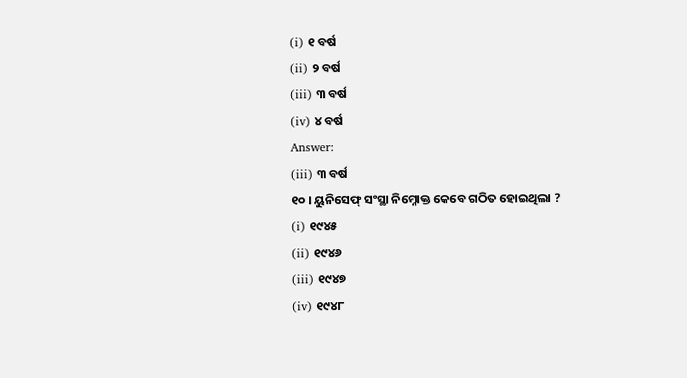(i) ୧ ବର୍ଷ
(ii) ୨ ବର୍ଷ
(iii) ୩ ବର୍ଷ
(iv) ୪ ବର୍ଷ
Answer:
(iii) ୩ ବର୍ଷ
୧୦ । ୟୁନିସେଫ୍ ସଂସ୍ଥା ନିମ୍ନୋକ୍ତ କେବେ ଗଠିତ ହୋଇଥିଲା ?
(i) ୧୯୪୫
(ii) ୧୯୪୬
(iii) ୧୯୪୭
(iv) ୧୯୪୮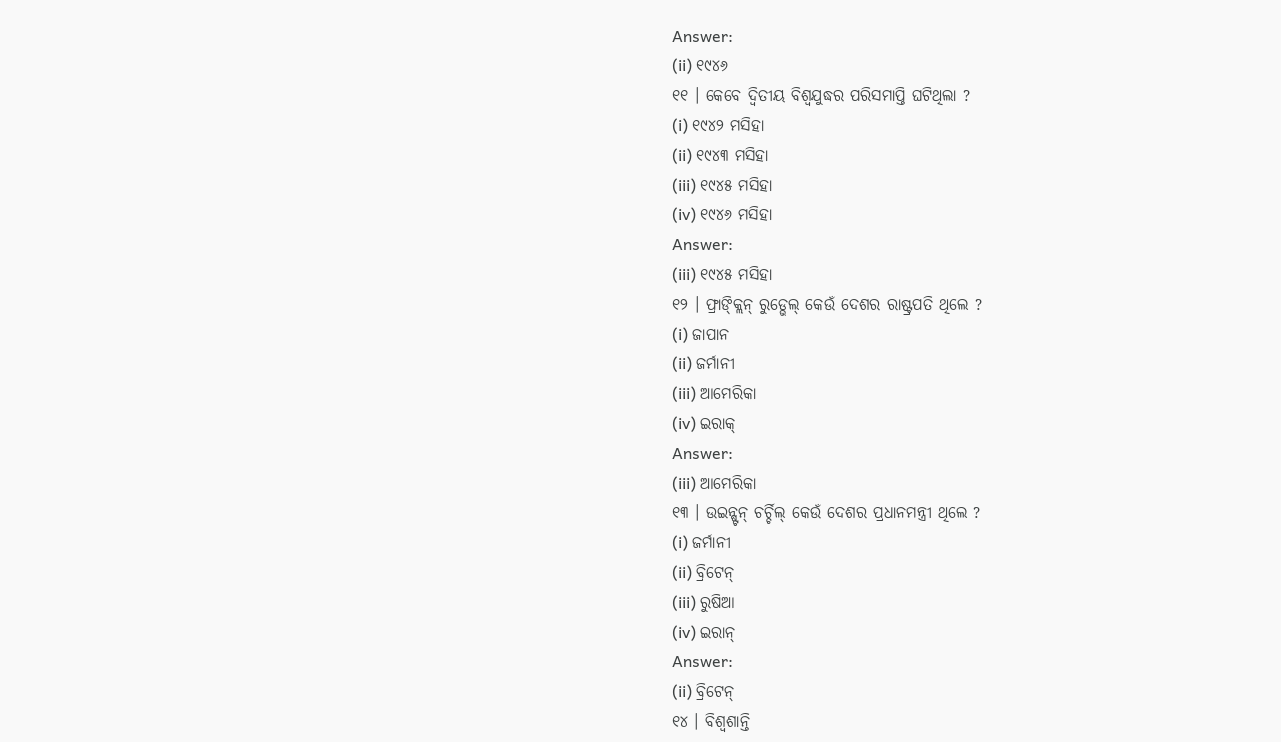Answer:
(ii) ୧୯୪୬
୧୧ । କେବେ ଦ୍ଵିତୀୟ ବିଶ୍ବଯୁଦ୍ଧର ପରିସମାପ୍ତି ଘଟିଥିଲା ?
(i) ୧୯୪୨ ମସିହା
(ii) ୧୯୪୩ ମସିହା
(iii) ୧୯୪୫ ମସିହା
(iv) ୧୯୪୬ ମସିହା
Answer:
(iii) ୧୯୪୫ ମସିହା
୧୨ । ଫ୍ରାଙ୍କ୍ଲିନ୍ ରୁଡ୍ଭେଲ୍ କେଉଁ ଦେଶର ରାଷ୍ଟ୍ରପତି ଥିଲେ ?
(i) ଜାପାନ
(ii) ଜର୍ମାନୀ
(iii) ଆମେରିକା
(iv) ଇରାକ୍
Answer:
(iii) ଆମେରିକା
୧୩ । ଉଇନ୍ଷ୍ଟନ୍ ଚର୍ଚ୍ଚିଲ୍ କେଉଁ ଦେଶର ପ୍ରଧାନମନ୍ତ୍ରୀ ଥିଲେ ?
(i) ଜର୍ମାନୀ
(ii) ବ୍ରିଟେନ୍
(iii) ରୁଷିଆ
(iv) ଇରାନ୍
Answer:
(ii) ବ୍ରିଟେନ୍
୧୪ । ବିଶ୍ୱଶାନ୍ତି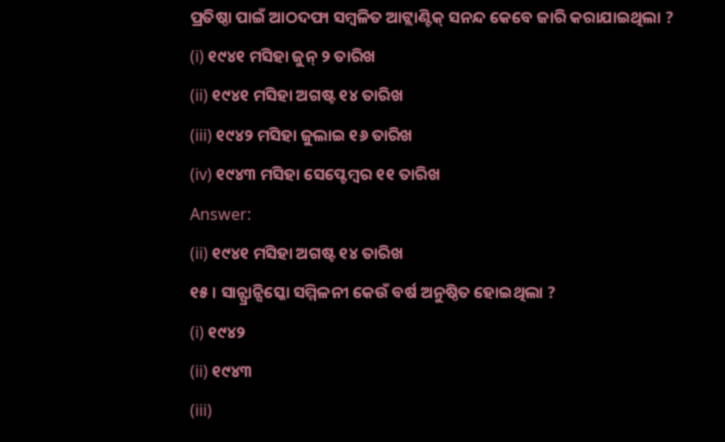ପ୍ରତିଷ୍ଠା ପାଇଁ ଆଠଦଫା ସମ୍ବଳିତ ଆଟ୍ଲାଣ୍ଟିକ୍ ସନନ୍ଦ କେବେ ଜାରି କରାଯାଇଥିଲା ?
(i) ୧୯୪୧ ମସିହା ଜୁନ୍ ୨ ତାରିଖ
(ii) ୧୯୪୧ ମସିହା ଅଗଷ୍ଟ ୧୪ ତାରିଖ
(iii) ୧୯୪୨ ମସିହା ଜୁଲାଇ ୧୬ ତାରିଖ
(iv) ୧୯୪୩ ମସିହା ସେପ୍ଟେମ୍ବର ୧୧ ତାରିଖ
Answer:
(ii) ୧୯୪୧ ମସିହା ଅଗଷ୍ଟ ୧୪ ତାରିଖ
୧୫ । ସାନ୍ଫ୍ରାନ୍ସିସ୍କୋ ସମ୍ମିଳନୀ କେଉଁ ବର୍ଷ ଅନୁଷ୍ଠିତ ହୋଇଥିଲା ?
(i) ୧୯୪୨
(ii) ୧୯୪୩
(iii)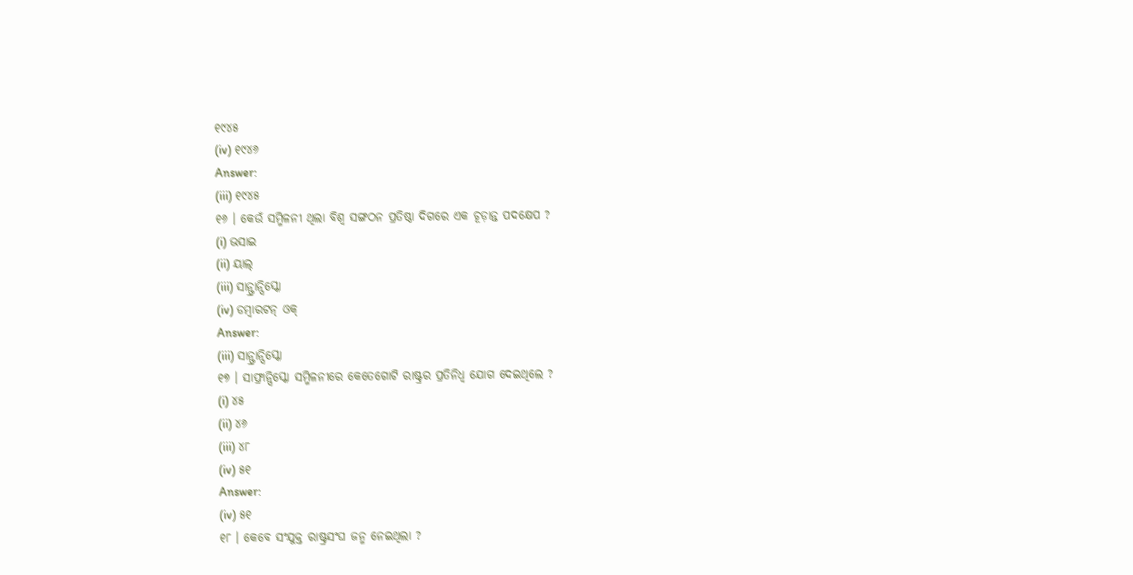୧୯୪୫
(iv) ୧୯୪୬
Answer:
(iii) ୧୯୪୫
୧୬ । କେଉଁ ସମ୍ମିଳନୀ ଥିଲା ବିଶ୍ବ ସଙ୍ଗଠନ ପ୍ରତିଷ୍ଠା ଦିଗରେ ଏକ ଚୂଡ଼ାନ୍ତ ପଦକ୍ଷେପ ?
(i) ଭସାଇ
(ii) ୟାଲ୍
(iii) ସାନ୍ଫ୍ରାନ୍ସିସ୍କୋ
(iv) ଡମ୍ବାରଟନ୍ ଓକ୍
Answer:
(iii) ସାନ୍ଫ୍ରାନ୍ସିସ୍କୋ
୧୭ । ସାଫ୍ରାନ୍ସିସ୍କୋ ସମ୍ମିଳନୀରେ କେତେଗୋଟି ରାଷ୍ଟ୍ରର ପ୍ରତିନିଧ୍ଵ ଯୋଗ ଦେଇଥିଲେ ?
(i) ୪୫
(ii) ୪୬
(iii) ୪୮
(iv) ୫୧
Answer:
(iv) ୫୧
୧୮ । କେବେ ସଂଯୁକ୍ତ ରାଷ୍ଟ୍ରସଂଘ ଜନ୍ମ ନେଇଥିଲା ?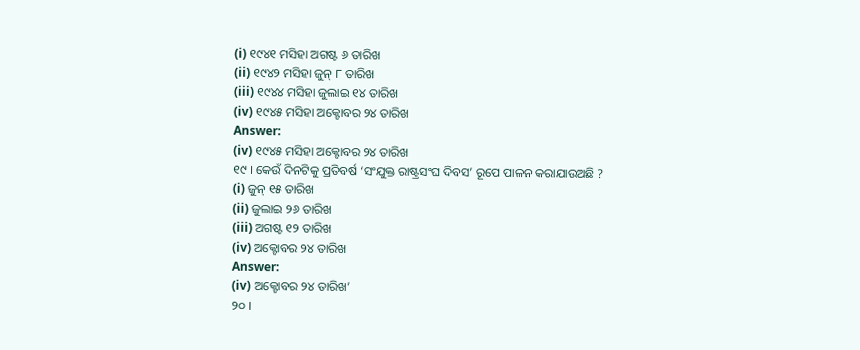(i) ୧୯୪୧ ମସିହା ଅଗଷ୍ଟ ୬ ତାରିଖ
(ii) ୧୯୪୨ ମସିହା ଜୁନ୍ ୮ ତାରିଖ
(iii) ୧୯୪୪ ମସିହା ଜୁଲାଇ ୧୪ ତାରିଖ
(iv) ୧୯୪୫ ମସିହା ଅକ୍ଟୋବର ୨୪ ତାରିଖ
Answer:
(iv) ୧୯୪୫ ମସିହା ଅକ୍ଟୋବର ୨୪ ତାରିଖ
୧୯ । କେଉଁ ଦିନଟିକୁ ପ୍ରତିବର୍ଷ ‘ସଂଯୁକ୍ତ ରାଷ୍ଟ୍ରସଂଘ ଦିବସ’ ରୂପେ ପାଳନ କରାଯାଉଅଛି ?
(i) ଜୁନ୍ ୧୫ ତାରିଖ
(ii) ଜୁଲାଇ ୨୬ ତାରିଖ
(iii) ଅଗଷ୍ଟ ୧୨ ତାରିଖ
(iv) ଅକ୍ଟୋବର ୨୪ ତାରିଖ
Answer:
(iv) ଅକ୍ଟୋବର ୨୪ ତାରିଖ’
୨୦ ।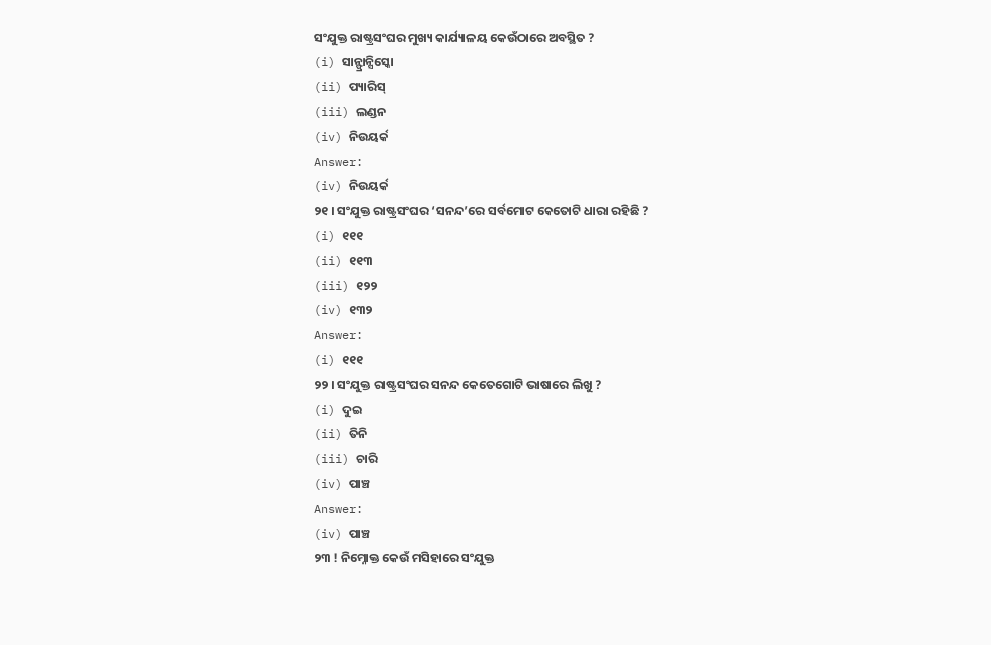ସଂଯୁକ୍ତ ରାଷ୍ଟ୍ରସଂଘର ମୁଖ୍ୟ କାର୍ଯ୍ୟାଳୟ କେଉଁଠାରେ ଅବସ୍ଥିତ ?
(i) ସାନ୍ଫ୍ରାନ୍ସିସ୍କୋ
(ii) ପ୍ୟାରିସ୍
(iii) ଲଣ୍ଡନ
(iv) ନିଉୟର୍କ
Answer:
(iv) ନିଉୟର୍କ
୨୧ । ସଂଯୁକ୍ତ ରାଷ୍ଟ୍ରସଂଘର ‘ସନନ୍ଦ’ରେ ସର୍ବମୋଟ କେତୋଟି ଧାରା ରହିଛି ?
(i) ୧୧୧
(ii) ୧୧୩
(iii) ୧୨୨
(iv) ୧୩୨
Answer:
(i) ୧୧୧
୨୨ । ସଂଯୁକ୍ତ ରାଷ୍ଟ୍ରସଂଘର ସନନ୍ଦ କେତେଗୋଟି ଭାଷାରେ ଲିଖୁ ?
(i) ଦୁଇ
(ii) ତିନି
(iii) ଚାରି
(iv) ପାଞ୍ଚ
Answer:
(iv) ପାଞ୍ଚ
୨୩ ! ନିମ୍ନୋକ୍ତ କେଉଁ ମସିହାରେ ସଂଯୁକ୍ତ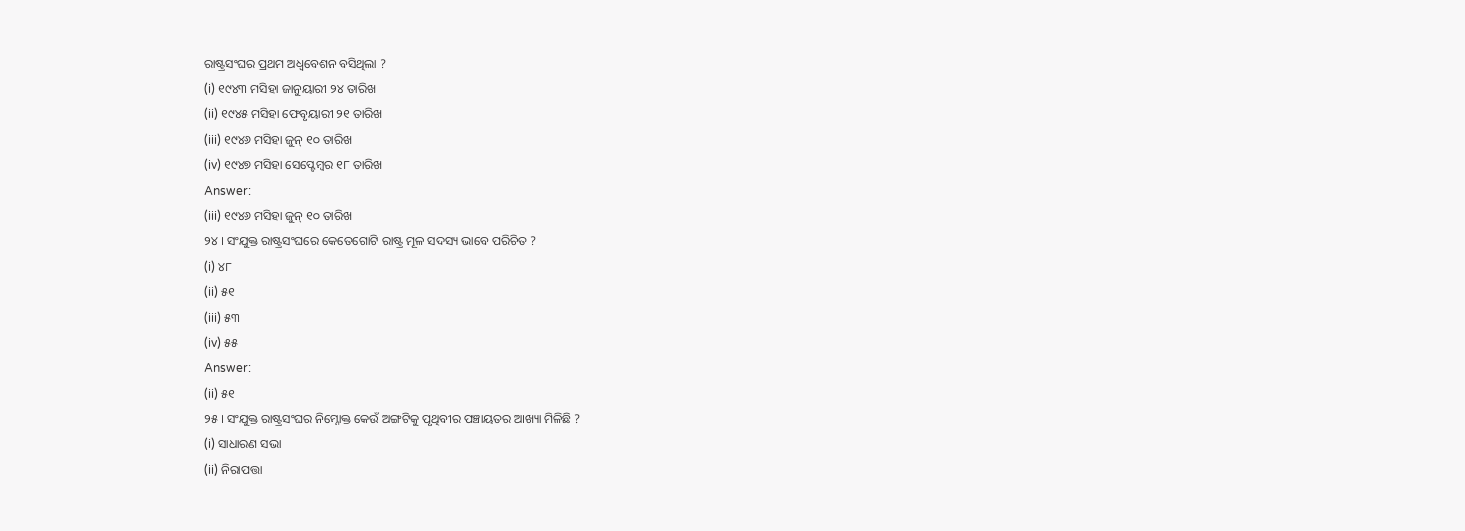ରାଷ୍ଟ୍ରସଂଘର ପ୍ରଥମ ଅଧ୍ବବେଶନ ବସିଥିଲା ?
(i) ୧୯୪୩ ମସିହା ଜାନୁୟାରୀ ୨୪ ତାରିଖ
(ii) ୧୯୪୫ ମସିହା ଫେବୃୟାରୀ ୨୧ ତାରିଖ
(iii) ୧୯୪୬ ମସିହା ଜୁନ୍ ୧୦ ତାରିଖ
(iv) ୧୯୪୭ ମସିହା ସେପ୍ଟେମ୍ବର ୧୮ ତାରିଖ
Answer:
(iii) ୧୯୪୬ ମସିହା ଜୁନ୍ ୧୦ ତାରିଖ
୨୪ । ସଂଯୁକ୍ତ ରାଷ୍ଟ୍ରସଂଘରେ କେତେଗୋଟି ରାଷ୍ଟ୍ର ମୂଳ ସଦସ୍ୟ ଭାବେ ପରିଚିତ ?
(i) ୪୮
(ii) ୫୧
(iii) ୫୩
(iv) ୫୫
Answer:
(ii) ୫୧
୨୫ । ସଂଯୁକ୍ତ ରାଷ୍ଟ୍ରସଂଘର ନିମ୍ନୋକ୍ତ କେଉଁ ଅଙ୍ଗଟିକୁ ପୃଥିବୀର ପଞ୍ଚାୟତର ଆଖ୍ୟା ମିଳିଛି ?
(i) ସାଧାରଣ ସଭା
(ii) ନିରାପତ୍ତା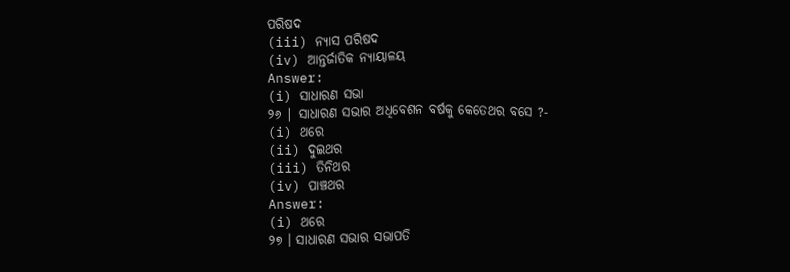ପରିଷଦ
(iii) ନ୍ୟାସ ପରିଷଦ
(iv) ଆନ୍ତର୍ଜାତିକ ନ୍ୟାୟାଳୟ
Answer:
(i) ସାଧାରଣ ସଭା
୨୬ | ସାଧାରଣ ସଭାର ଅଧିବେଶନ ବର୍ଷକୁ କେତେଥର ବସେ ?-
(i) ଥରେ
(ii) ଦୁଇଥର
(iii) ତିନିଥର
(iv) ପାଞ୍ଚଥର
Answer:
(i) ଥରେ
୨୭ । ସାଧାରଣ ସଭାର ସଭାପତି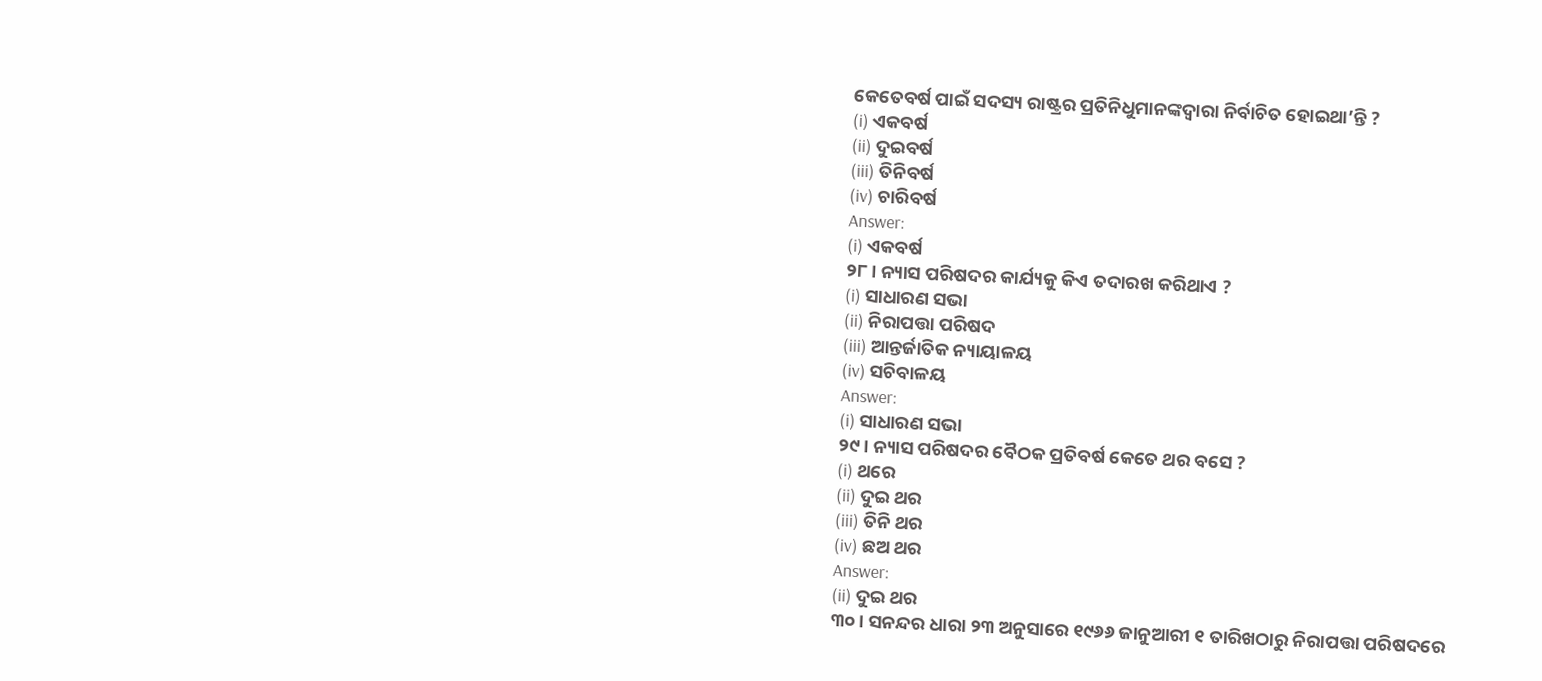କେତେବର୍ଷ ପାଇଁ ସଦସ୍ୟ ରାଷ୍ଟ୍ରର ପ୍ରତିନିଧୁମାନଙ୍କଦ୍ୱାରା ନିର୍ବାଚିତ ହୋଇଥା’ନ୍ତି ?
(i) ଏକବର୍ଷ
(ii) ଦୁଇବର୍ଷ
(iii) ତିନିବର୍ଷ
(iv) ଚାରିବର୍ଷ
Answer:
(i) ଏକବର୍ଷ
୨୮ । ନ୍ୟାସ ପରିଷଦର କାର୍ଯ୍ୟକୁ କିଏ ତଦାରଖ କରିଥାଏ ?
(i) ସାଧାରଣ ସଭା
(ii) ନିରାପତ୍ତା ପରିଷଦ
(iii) ଆନ୍ତର୍ଜାତିକ ନ୍ୟାୟାଳୟ
(iv) ସଚିବାଳୟ
Answer:
(i) ସାଧାରଣ ସଭା
୨୯। ନ୍ୟାସ ପରିଷଦର ବୈଠକ ପ୍ରତିବର୍ଷ କେତେ ଥର ବସେ ?
(i) ଥରେ
(ii) ଦୁଇ ଥର
(iii) ତିନି ଥର
(iv) ଛଅ ଥର
Answer:
(ii) ଦୁଇ ଥର
୩୦ । ସନନ୍ଦର ଧାରା ୨୩ ଅନୁସାରେ ୧୯୬୬ ଜାନୁଆରୀ ୧ ତାରିଖଠାରୁ ନିରାପତ୍ତା ପରିଷଦରେ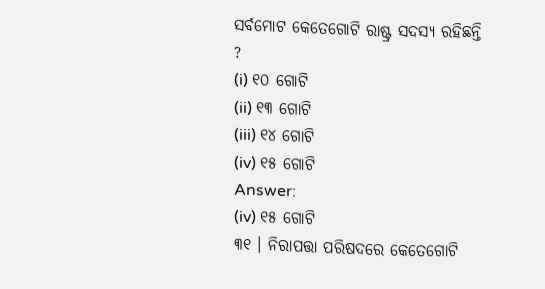ସର୍ବମୋଟ କେତେଗୋଟି ରାଷ୍ଟ୍ର ସଦସ୍ୟ ରହିଛନ୍ତି ?
(i) ୧୦ ଗୋଟି
(ii) ୧୩ ଗୋଟି
(iii) ୧୪ ଗୋଟି
(iv) ୧୫ ଗୋଟି
Answer:
(iv) ୧୫ ଗୋଟି
୩୧ । ନିରାପତ୍ତା ପରିଷଦରେ କେତେଗୋଟି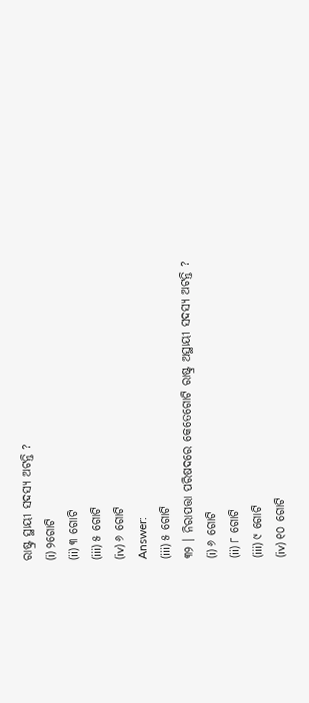ରାଷ୍ଟ୍ର ସ୍ଥାୟୀ ସଦସ୍ୟ ଅଟନ୍ତି ?
(i) ୨ଗୋଟି
(ii) ୩ ଗୋଟି
(iii) ୫ ଗୋଟି
(iv) ୬ ଗୋଟି
Answer:
(iii) ୫ ଗୋଟି
୩୨ । ନିରାପତ୍ତା ପରିଷଦରେ କେତେଗୋଟି ରାଷ୍ଟ୍ର ଅସ୍ଥାୟୀ ସଦସ୍ୟ ଅଟନ୍ତି ?
(i) ୬ ଗୋଟି
(ii) ୮ ଗୋଟି
(iii) ୯ ଗୋଟି
(iv) ୧୦ ଗୋଟି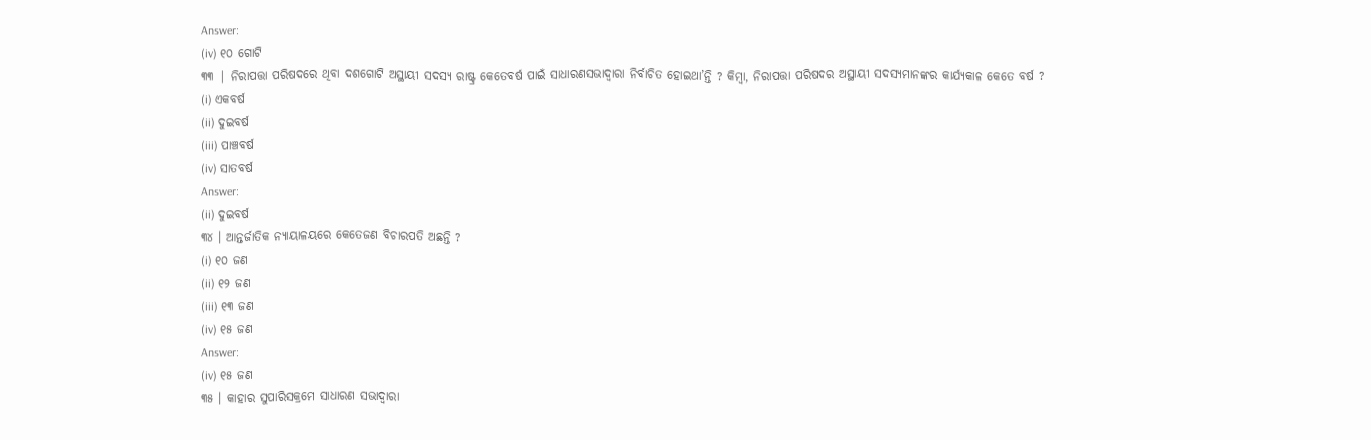Answer:
(iv) ୧୦ ଗୋଟି
୩୩ | ନିରାପତ୍ତା ପରିଷଦରେ ଥିବା ଦଶଗୋଟି ଅସ୍ଥାୟୀ ସଦସ୍ୟ ରାଷ୍ଟ୍ର କେତେବର୍ଷ ପାଇଁ ସାଧାରଣସଭାଦ୍ଵାରା ନିର୍ବାଚିତ ହୋଇଥା’ନ୍ତି ? କିମ୍ବା, ନିରାପତ୍ତା ପରିଷଦର ଅସ୍ଥାୟୀ ସଦସ୍ୟମାନଙ୍କର କାର୍ଯ୍ୟକାଳ କେତେ ବର୍ଷ ?
(i) ଏକବର୍ଷ
(ii) ଦୁଇବର୍ଷ
(iii) ପାଞ୍ଚବର୍ଷ
(iv) ସାତବର୍ଷ
Answer:
(ii) ଦୁଇବର୍ଷ
୩୪ । ଆନ୍ତର୍ଜାତିକ ନ୍ୟାୟାଳୟରେ କେତେଜଣ ବିଚାରପତି ଅଛନ୍ତି ?
(i) ୧୦ ଜଣ
(ii) ୧୨ ଜଣ
(iii) ୧୩ ଜଣ
(iv) ୧୫ ଜଣ
Answer:
(iv) ୧୫ ଜଣ
୩୫ । କାହାର ସୁପାରିସକ୍ରମେ ସାଧାରଣ ସଭାଦ୍ୱାରା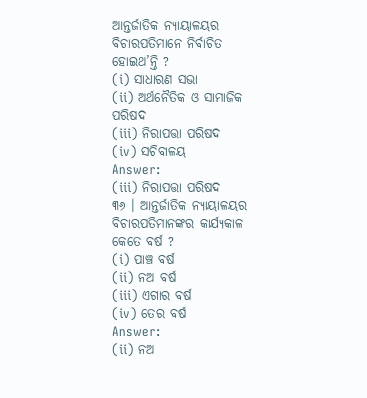ଆନ୍ତର୍ଜାତିକ ନ୍ୟାୟାଳୟର ବିଚାରପତିମାନେ ନିର୍ବାଚିତ ହୋଇଥ’ନ୍ତି ?
(i) ସାଧାରଣ ସଭା
(ii) ଅର୍ଥନୈତିକ ଓ ସାମାଜିକ ପରିଷଦ
(iii) ନିରାପତ୍ତା ପରିଷଦ
(iv) ସଚିବାଳୟ
Answer:
(iii) ନିରାପତ୍ତା ପରିଷଦ
୩୬ । ଆନ୍ତର୍ଜାତିକ ନ୍ୟାୟାଳୟର ବିଚାରପତିମାନଙ୍କର କାର୍ଯ୍ୟକାଳ କେତେ ବର୍ଷ ?
(i) ପାଞ୍ଚ ବର୍ଷ
(ii) ନଅ ବର୍ଷ
(iii) ଏଗାର ବର୍ଷ
(iv) ତେର ବର୍ଷ
Answer:
(ii) ନଅ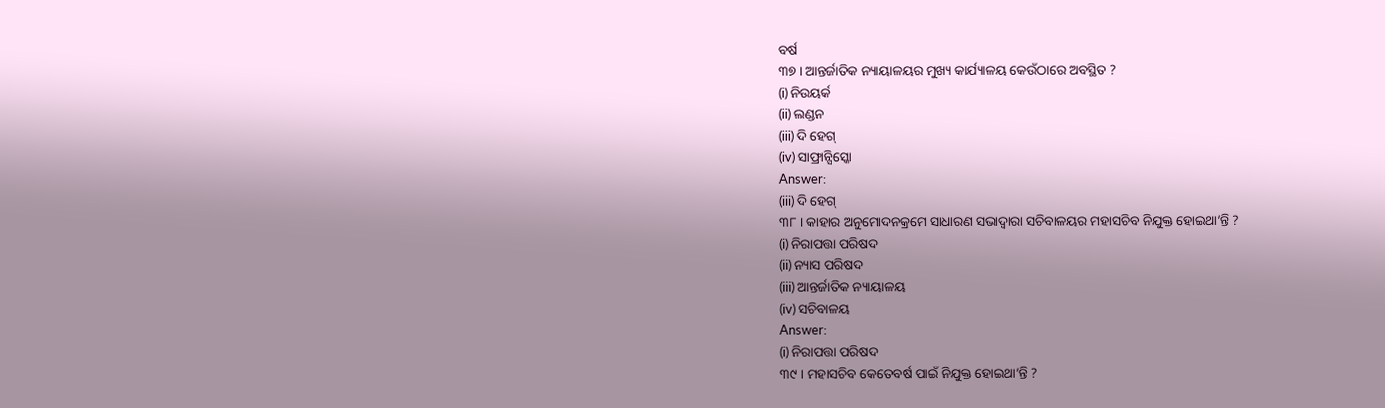ବର୍ଷ
୩୭ । ଆନ୍ତର୍ଜାତିକ ନ୍ୟାୟାଳୟର ମୁଖ୍ୟ କାର୍ଯ୍ୟାଳୟ କେଉଁଠାରେ ଅବସ୍ଥିତ ?
(i) ନିଉୟର୍କ
(ii) ଲଣ୍ଡନ
(iii) ଦି ହେଗ୍
(iv) ସାଫ୍ରାନ୍ସିସ୍କୋ
Answer:
(iii) ଦି ହେଗ୍
୩୮ । କାହାର ଅନୁମୋଦନକ୍ରମେ ସାଧାରଣ ସଭାଦ୍ବାରା ସଚିବାଳୟର ମହାସଚିବ ନିଯୁକ୍ତ ହୋଇଥା’ନ୍ତି ?
(i) ନିରାପତ୍ତା ପରିଷଦ
(ii) ନ୍ୟାସ ପରିଷଦ
(iii) ଆନ୍ତର୍ଜାତିକ ନ୍ୟାୟାଳୟ
(iv) ସଚିବାଳୟ
Answer:
(i) ନିରାପତ୍ତା ପରିଷଦ
୩୯ । ମହାସଚିବ କେତେବର୍ଷ ପାଇଁ ନିଯୁକ୍ତ ହୋଇଥା’ନ୍ତି ?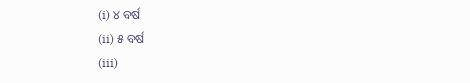(i) ୪ ବର୍ଷ
(ii) ୫ ବର୍ଷ
(iii)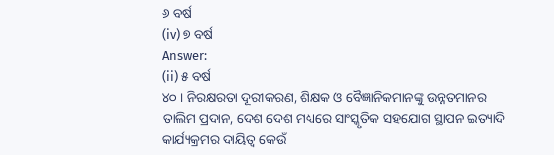୬ ବର୍ଷ
(iv) ୭ ବର୍ଷ
Answer:
(ii) ୫ ବର୍ଷ
୪୦ । ନିରକ୍ଷରତା ଦୂରୀକରଣ, ଶିକ୍ଷକ ଓ ବୈଜ୍ଞାନିକମାନଙ୍କୁ ଉନ୍ନତମାନର ତାଲିମ ପ୍ରଦାନ, ଦେଶ ଦେଶ ମଧ୍ୟରେ ସାଂସ୍କୃତିକ ସହଯୋଗ ସ୍ଥାପନ ଇତ୍ୟାଦି କାର୍ଯ୍ୟକ୍ରମର ଦାୟିତ୍ଵ କେଉଁ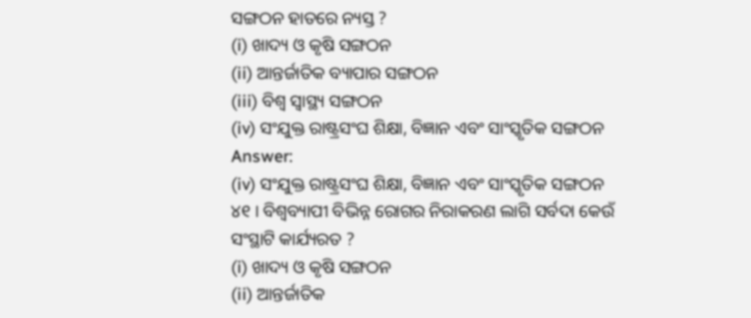ସଙ୍ଗଠନ ହାତରେ ନ୍ୟସ୍ତ ?
(i) ଖାଦ୍ୟ ଓ କୃଷି ସଙ୍ଗଠନ
(ii) ଆନ୍ତର୍ଜାତିକ ବ୍ୟାପାର ସଙ୍ଗଠନ
(iii) ବିଶ୍ଵ ସ୍ବାସ୍ଥ୍ୟ ସଙ୍ଗଠନ
(iv) ସଂଯୁକ୍ତ ରାଷ୍ଟ୍ରସଂଘ ଶିକ୍ଷା, ବିଜ୍ଞାନ ଏବଂ ସାଂସ୍କୃତିକ ସଙ୍ଗଠନ
Answer:
(iv) ସଂଯୁକ୍ତ ରାଷ୍ଟ୍ରସଂଘ ଶିକ୍ଷା, ବିଜ୍ଞାନ ଏବଂ ସାଂସ୍କୃତିକ ସଙ୍ଗଠନ
୪୧ । ବିଶ୍ଵବ୍ୟାପୀ ବିଭିନ୍ନ ରୋଗର ନିରାକରଣ ଲାଗି ସର୍ବଦା କେଉଁ ସଂସ୍ଥାଟି କାର୍ଯ୍ୟରତ ?
(i) ଖାଦ୍ୟ ଓ କୃଷି ସଙ୍ଗଠନ
(ii) ଆନ୍ତର୍ଜାତିକ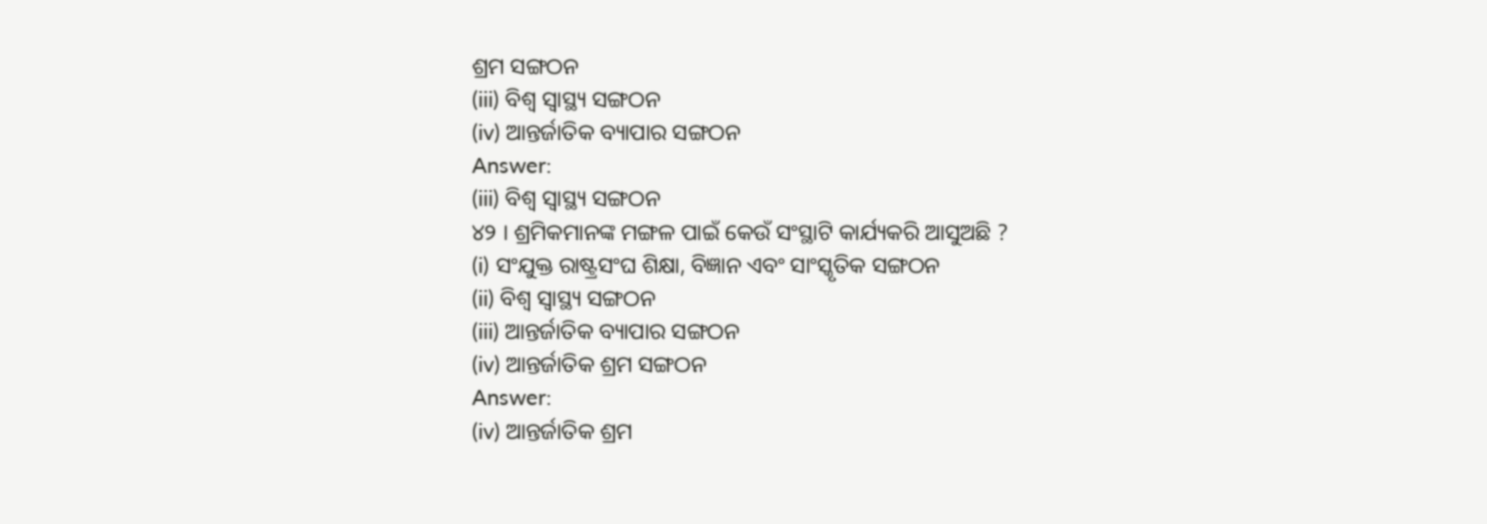ଶ୍ରମ ସଙ୍ଗଠନ
(iii) ବିଶ୍ଵ ସ୍ବାସ୍ଥ୍ୟ ସଙ୍ଗଠନ
(iv) ଆନ୍ତର୍ଜାତିକ ବ୍ୟାପାର ସଙ୍ଗଠନ
Answer:
(iii) ବିଶ୍ଵ ସ୍ବାସ୍ଥ୍ୟ ସଙ୍ଗଠନ
୪୨ । ଶ୍ରମିକମାନଙ୍କ ମଙ୍ଗଳ ପାଇଁ କେଉଁ ସଂସ୍ଥାଟି କାର୍ଯ୍ୟକରି ଆସୁଅଛି ?
(i) ସଂଯୁକ୍ତ ରାଷ୍ଟ୍ରସଂଘ ଶିକ୍ଷା, ବିଜ୍ଞାନ ଏବଂ ସାଂସ୍କୃତିକ ସଙ୍ଗଠନ
(ii) ବିଶ୍ଵ ସ୍ଵାସ୍ଥ୍ୟ ସଙ୍ଗଠନ
(iii) ଆନ୍ତର୍ଜାତିକ ବ୍ୟାପାର ସଙ୍ଗଠନ
(iv) ଆନ୍ତର୍ଜାତିକ ଶ୍ରମ ସଙ୍ଗଠନ
Answer:
(iv) ଆନ୍ତର୍ଜାତିକ ଶ୍ରମ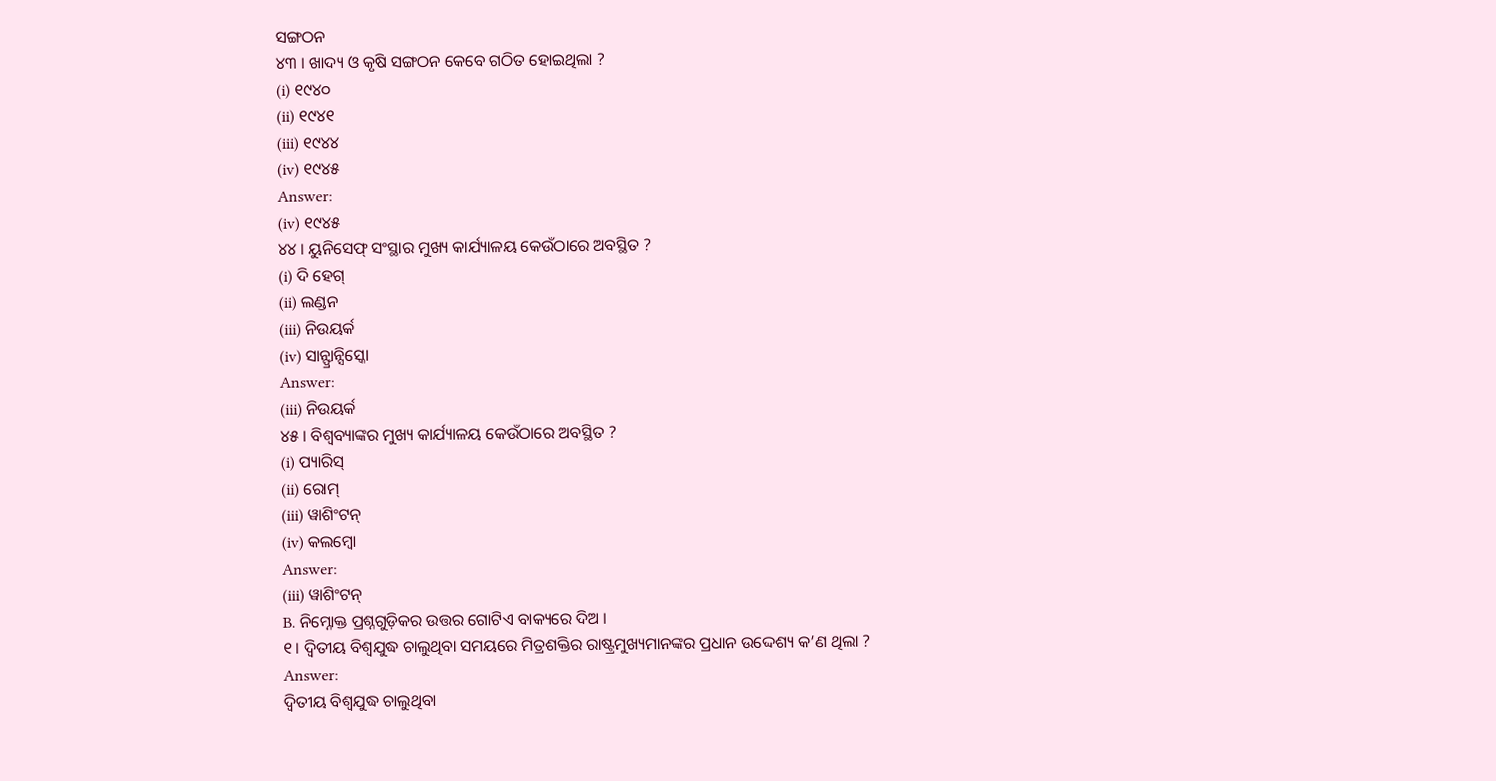ସଙ୍ଗଠନ
୪୩ । ଖାଦ୍ୟ ଓ କୃଷି ସଙ୍ଗଠନ କେବେ ଗଠିତ ହୋଇଥିଲା ?
(i) ୧୯୪୦
(ii) ୧୯୪୧
(iii) ୧୯୪୪
(iv) ୧୯୪୫
Answer:
(iv) ୧୯୪୫
୪୪ । ୟୁନିସେଫ୍ ସଂସ୍ଥାର ମୁଖ୍ୟ କାର୍ଯ୍ୟାଳୟ କେଉଁଠାରେ ଅବସ୍ଥିତ ?
(i) ଦି ହେଗ୍
(ii) ଲଣ୍ଡନ
(iii) ନିଉୟର୍କ
(iv) ସାନ୍ଫ୍ରାନ୍ସିସ୍କୋ
Answer:
(iii) ନିଉୟର୍କ
୪୫ । ବିଶ୍ଵବ୍ୟାଙ୍କର ମୁଖ୍ୟ କାର୍ଯ୍ୟାଳୟ କେଉଁଠାରେ ଅବସ୍ଥିତ ?
(i) ପ୍ୟାରିସ୍
(ii) ରୋମ୍
(iii) ୱାଶିଂଟନ୍
(iv) କଲମ୍ବୋ
Answer:
(iii) ୱାଶିଂଟନ୍
B. ନିମ୍ନୋକ୍ତ ପ୍ରଶ୍ନଗୁଡ଼ିକର ଉତ୍ତର ଗୋଟିଏ ବାକ୍ୟରେ ଦିଅ ।
୧। ଦ୍ଵିତୀୟ ବିଶ୍ଵଯୁଦ୍ଧ ଚାଲୁଥିବା ସମୟରେ ମିତ୍ରଶକ୍ତିର ରାଷ୍ଟ୍ରମୁଖ୍ୟମାନଙ୍କର ପ୍ରଧାନ ଉଦ୍ଦେଶ୍ୟ କ’ଣ ଥିଲା ?
Answer:
ଦ୍ବିତୀୟ ବିଶ୍ୱଯୁଦ୍ଧ ଚାଲୁଥିବା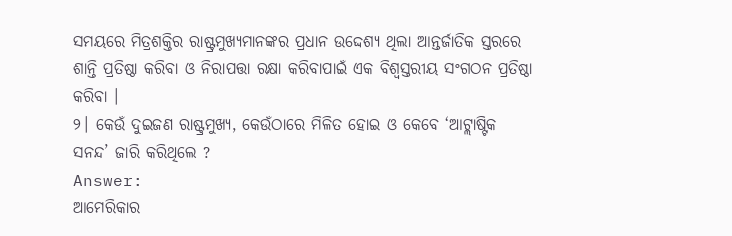ସମୟରେ ମିତ୍ରଶକ୍ତିର ରାଷ୍ଟ୍ରମୁଖ୍ୟମାନଙ୍କର ପ୍ରଧାନ ଉଦ୍ଦେଶ୍ୟ ଥିଲା ଆନ୍ତର୍ଜାତିକ ସ୍ତରରେ ଶାନ୍ତି ପ୍ରତିଷ୍ଠା କରିବା ଓ ନିରାପତ୍ତା ରକ୍ଷା କରିବାପାଇଁ ଏକ ବିଶ୍ବସ୍ତରୀୟ ସଂଗଠନ ପ୍ରତିଷ୍ଠା କରିବା ।
୨। କେଉଁ ଦୁଇଜଣ ରାଷ୍ଟ୍ରମୁଖ୍ୟ, କେଉଁଠାରେ ମିଳିତ ହୋଇ ଓ କେବେ ‘ଆଟ୍ଲାଷ୍ଟିକ ସନନ୍ଦ’ ଜାରି କରିଥିଲେ ?
Answer:
ଆମେରିକାର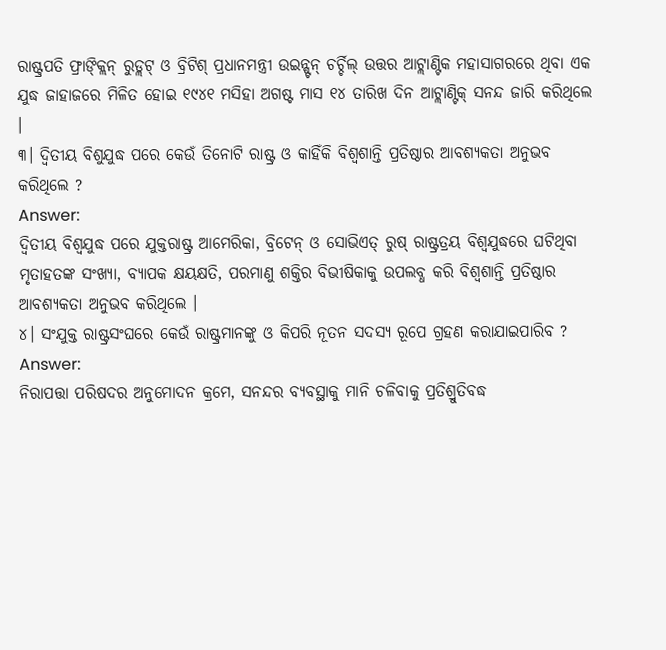ରାଷ୍ଟ୍ରପତି ଫ୍ରାଙ୍କ୍ଲିନ୍ ରୁଡ୍ଲଟ୍ ଓ ବ୍ରିଟିଶ୍ ପ୍ରଧାନମନ୍ତ୍ରୀ ଉଇନ୍ଷ୍ଟନ୍ ଚର୍ଚ୍ଚିଲ୍ ଉତ୍ତର ଆଟ୍ଲାଣ୍ଟିକ ମହାସାଗରରେ ଥିବା ଏକ ଯୁଦ୍ଧ ଜାହାଜରେ ମିଳିତ ହୋଇ ୧୯୪୧ ମସିହା ଅଗଷ୍ଟ ମାସ ୧୪ ତାରିଖ ଦିନ ଆଟ୍ଲାଣ୍ଟିକ୍ ସନନ୍ଦ ଜାରି କରିଥିଲେ ।
୩। ଦ୍ଵିତୀୟ ବିଶୁଯୁଦ୍ଧ ପରେ କେଉଁ ତିନୋଟି ରାଷ୍ଟ୍ର ଓ କାହିଁକି ବିଶ୍ୱଶାନ୍ତି ପ୍ରତିଷ୍ଠାର ଆବଶ୍ୟକତା ଅନୁଭବ କରିଥିଲେ ?
Answer:
ଦ୍ଵିତୀୟ ବିଶ୍ଵଯୁଦ୍ଧ ପରେ ଯୁକ୍ତରାଷ୍ଟ୍ର ଆମେରିକା, ବ୍ରିଟେନ୍ ଓ ସୋଭିଏତ୍ ରୁଷ୍ ରାଷ୍ଟ୍ରତ୍ରୟ ବିଶ୍ଵଯୁଦ୍ଧରେ ଘଟିଥିବା ମୃତାହତଙ୍କ ସଂଖ୍ୟା, ବ୍ୟାପକ କ୍ଷୟକ୍ଷତି, ପରମାଣୁ ଶକ୍ତିର ବିଭୀଷିକାକୁ ଉପଲବ୍ଧ କରି ବିଶ୍ୱଶାନ୍ତି ପ୍ରତିଷ୍ଠାର ଆବଶ୍ୟକତା ଅନୁଭବ କରିଥିଲେ ।
୪। ସଂଯୁକ୍ତ ରାଷ୍ଟ୍ରସଂଘରେ କେଉଁ ରାଷ୍ଟ୍ରମାନଙ୍କୁ ଓ କିପରି ନୂତନ ସଦସ୍ୟ ରୂପେ ଗ୍ରହଣ କରାଯାଇପାରିବ ?
Answer:
ନିରାପତ୍ତା ପରିଷଦର ଅନୁମୋଦନ କ୍ରମେ, ସନନ୍ଦର ବ୍ୟବସ୍ଥାକୁ ମାନି ଚଳିବାକୁ ପ୍ରତିଶ୍ରୁତିବଦ୍ଧ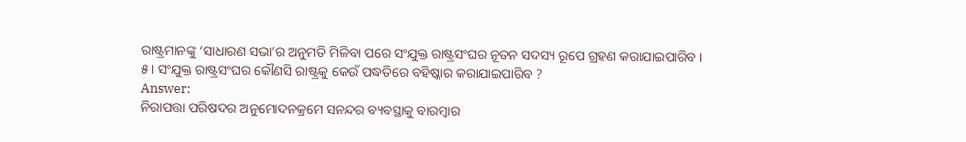ରାଷ୍ଟ୍ରମାନଙ୍କୁ ‘ସାଧାରଣ ସଭା’ର ଅନୁମତି ମିଳିବା ପରେ ସଂଯୁକ୍ତ ରାଷ୍ଟ୍ରସଂଘର ନୂତନ ସଦସ୍ୟ ରୂପେ ଗ୍ରହଣ କରାଯାଇପାରିବ ।
୫। ସଂଯୁକ୍ତ ରାଷ୍ଟ୍ରସଂଘର କୌଣସି ରାଷ୍ଟ୍ରକୁ କେଉଁ ପଦ୍ଧତିରେ ବହିଷ୍କାର କରାଯାଇପାରିବ ?
Answer:
ନିରାପତ୍ତା ପରିଷଦର ଅନୁମୋଦନକ୍ରମେ ସନନ୍ଦର ବ୍ୟବସ୍ଥାକୁ ବାରମ୍ବାର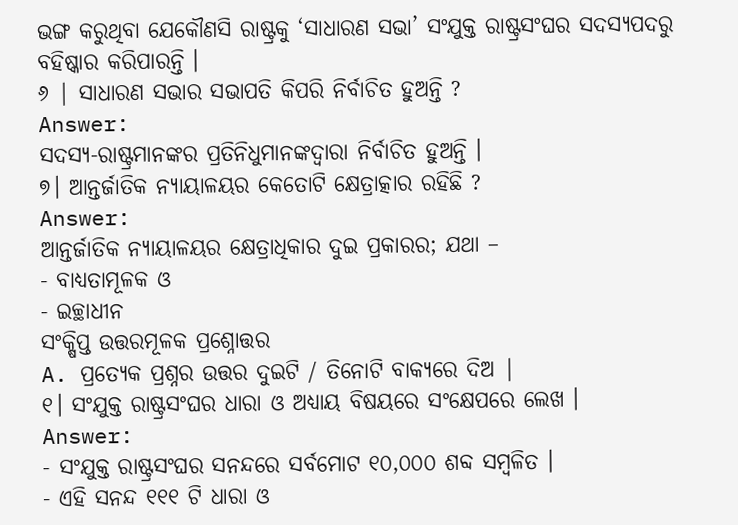ଭଙ୍ଗ କରୁଥିବା ଯେକୌଣସି ରାଷ୍ଟ୍ରକୁ ‘ସାଧାରଣ ସଭା’ ସଂଯୁକ୍ତ ରାଷ୍ଟ୍ରସଂଘର ସଦସ୍ୟପଦରୁ ବହିଷ୍କାର କରିପାରନ୍ତି ।
୬ | ସାଧାରଣ ସଭାର ସଭାପତି କିପରି ନିର୍ବାଚିତ ହୁଅନ୍ତି ?
Answer:
ସଦସ୍ୟ-ରାଷ୍ଟ୍ରମାନଙ୍କର ପ୍ରତିନିଧୁମାନଙ୍କଦ୍ଵାରା ନିର୍ବାଚିତ ହୁଅନ୍ତି ।
୭। ଆନ୍ତର୍ଜାତିକ ନ୍ୟାୟାଳୟର କେତୋଟି କ୍ଷେତ୍ରାତ୍କାର ରହିଛି ?
Answer:
ଆନ୍ତର୍ଜାତିକ ନ୍ୟାୟାଳୟର କ୍ଷେତ୍ରାଧିକାର ଦୁଇ ପ୍ରକାରର; ଯଥା –
- ବାଧ୍ୟତାମୂଳକ ଓ
- ଇଚ୍ଛାଧୀନ
ସଂକ୍ଷିପ୍ତ ଉତ୍ତରମୂଳକ ପ୍ରଶ୍ନୋତ୍ତର
A. ପ୍ରତ୍ୟେକ ପ୍ରଶ୍ନର ଉତ୍ତର ଦୁଇଟି / ତିନୋଟି ବାକ୍ୟରେ ଦିଅ |
୧। ସଂଯୁକ୍ତ ରାଷ୍ଟ୍ରସଂଘର ଧାରା ଓ ଅଧ୍ୟାୟ ବିଷୟରେ ସଂକ୍ଷେପରେ ଲେଖ ।
Answer:
- ସଂଯୁକ୍ତ ରାଷ୍ଟ୍ରସଂଘର ସନନ୍ଦରେ ସର୍ବମୋଟ ୧୦,୦୦୦ ଶବ୍ଦ ସମ୍ବଳିତ ।
- ଏହି ସନନ୍ଦ ୧୧୧ ଟି ଧାରା ଓ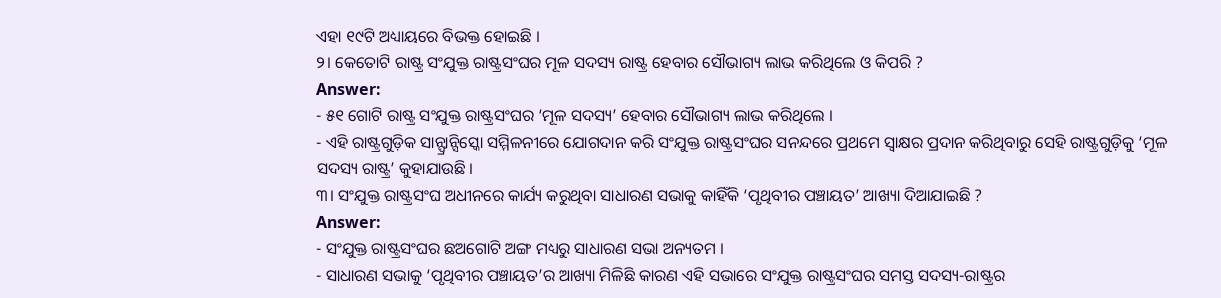ଏହା ୧୯ଟି ଅଧ୍ୟାୟରେ ବିଭକ୍ତ ହୋଇଛି ।
୨। କେତୋଟି ରାଷ୍ଟ୍ର ସଂଯୁକ୍ତ ରାଷ୍ଟ୍ରସଂଘର ମୂଳ ସଦସ୍ୟ ରାଷ୍ଟ୍ର ହେବାର ସୌଭାଗ୍ୟ ଲାଭ କରିଥିଲେ ଓ କିପରି ?
Answer:
- ୫୧ ଗୋଟି ରାଷ୍ଟ୍ର ସଂଯୁକ୍ତ ରାଷ୍ଟ୍ରସଂଘର ‘ମୂଳ ସଦସ୍ୟ’ ହେବାର ସୌଭାଗ୍ୟ ଲାଭ କରିଥିଲେ ।
- ଏହି ରାଷ୍ଟ୍ରଗୁଡ଼ିକ ସାନ୍ଫ୍ରାନ୍ସିସ୍କୋ ସମ୍ମିଳନୀରେ ଯୋଗଦାନ କରି ସଂଯୁକ୍ତ ରାଷ୍ଟ୍ରସଂଘର ସନନ୍ଦରେ ପ୍ରଥମେ ସ୍ବାକ୍ଷର ପ୍ରଦାନ କରିଥିବାରୁ ସେହି ରାଷ୍ଟ୍ରଗୁଡ଼ିକୁ ‘ମୂଳ ସଦସ୍ୟ ରାଷ୍ଟ୍ର’ କୁହାଯାଉଛି ।
୩। ସଂଯୁକ୍ତ ରାଷ୍ଟ୍ରସଂଘ ଅଧୀନରେ କାର୍ଯ୍ୟ କରୁଥିବା ସାଧାରଣ ସଭାକୁ କାହିଁକି ‘ପୃଥିବୀର ପଞ୍ଚାୟତ’ ଆଖ୍ୟା ଦିଆଯାଇଛି ?
Answer:
- ସଂଯୁକ୍ତ ରାଷ୍ଟ୍ରସଂଘର ଛଅଗୋଟି ଅଙ୍ଗ ମଧ୍ୟରୁ ସାଧାରଣ ସଭା ଅନ୍ୟତମ ।
- ସାଧାରଣ ସଭାକୁ ‘ପୃଥିବୀର ପଞ୍ଚାୟତ’ର ଆଖ୍ୟା ମିଳିଛି କାରଣ ଏହି ସଭାରେ ସଂଯୁକ୍ତ ରାଷ୍ଟ୍ରସଂଘର ସମସ୍ତ ସଦସ୍ୟ-ରାଷ୍ଟ୍ରର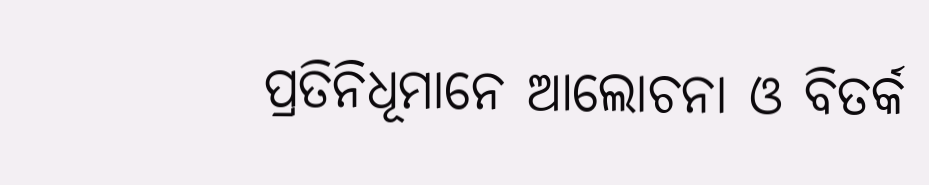ପ୍ରତିନିଧୂମାନେ ଆଲୋଚନା ଓ ବିତର୍କ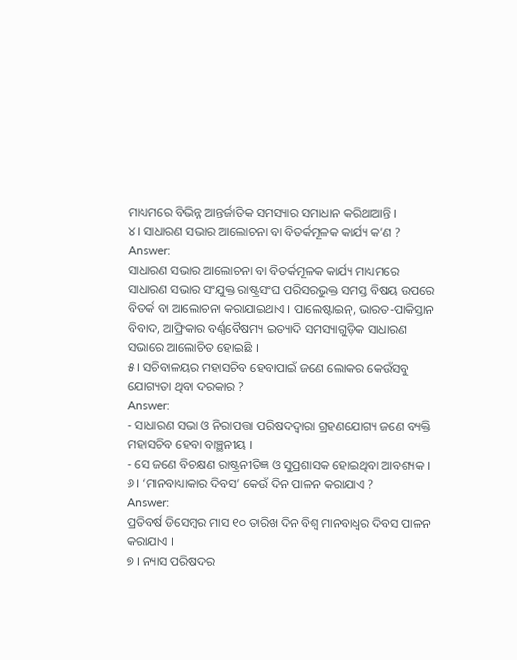ମାଧ୍ୟମରେ ବିଭିନ୍ନ ଆନ୍ତର୍ଜାତିକ ସମସ୍ୟାର ସମାଧାନ କରିଥାଆନ୍ତି ।
୪। ସାଧାରଣ ସଭାର ଆଲୋଚନା ବା ବିତର୍କମୂଳକ କାର୍ଯ୍ୟ କ’ଣ ?
Answer:
ସାଧାରଣ ସଭାର ଆଲୋଚନା ବା ବିତର୍କମୂଳକ କାର୍ଯ୍ୟ ମାଧ୍ୟମରେ ସାଧାରଣ ସଭାର ସଂଯୁକ୍ତ ରାଷ୍ଟ୍ରସଂଘ ପରିସରଭୁକ୍ତ ସମସ୍ତ ବିଷୟ ଉପରେ ବିତର୍କ ବା ଆଲୋଚନା କରାଯାଇଥାଏ । ପାଲେଷ୍ଟାଇନ୍, ଭାରତ-ପାକିସ୍ତାନ ବିବାଦ, ଆଫ୍ରିକାର ବର୍ଣ୍ଣବୈଷମ୍ୟ ଇତ୍ୟାଦି ସମସ୍ୟାଗୁଡ଼ିକ ସାଧାରଣ ସଭାରେ ଆଲୋଚିତ ହୋଇଛି ।
୫। ସଚିବାଳୟର ମହାସଚିବ ହେବାପାଇଁ ଜଣେ ଲୋକର କେଉଁସବୁ ଯୋଗ୍ୟତା ଥିବା ଦରକାର ?
Answer:
- ସାଧାରଣ ସଭା ଓ ନିରାପତ୍ତା ପରିଷଦଦ୍ଵାରା ଗ୍ରହଣଯୋଗ୍ୟ ଜଣେ ବ୍ୟକ୍ତି ମହାସଚିବ ହେବା ବାଞ୍ଛନୀୟ ।
- ସେ ଜଣେ ବିଚକ୍ଷଣ ରାଷ୍ଟ୍ରନୀତିଜ୍ଞ ଓ ସୁପ୍ରଶାସକ ହୋଇଥିବା ଆବଶ୍ୟକ ।
୬। ‘ମାନବାଧ୍ୟାକାର ଦିବସ’ କେଉଁ ଦିନ ପାଳନ କରାଯାଏ ?
Answer:
ପ୍ରତିବର୍ଷ ଡିସେମ୍ବର ମାସ ୧୦ ତାରିଖ ଦିନ ବିଶ୍ଵ ମାନବାଧ୍ଵର ଦିବସ ପାଳନ କରାଯାଏ ।
୭ । ନ୍ୟାସ ପରିଷଦର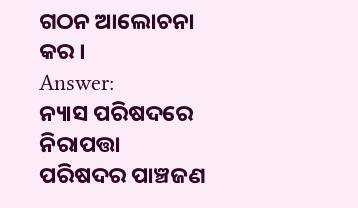ଗଠନ ଆଲୋଚନା କର ।
Answer:
ନ୍ୟାସ ପରିଷଦରେ ନିରାପତ୍ତା ପରିଷଦର ପାଞ୍ଚଜଣ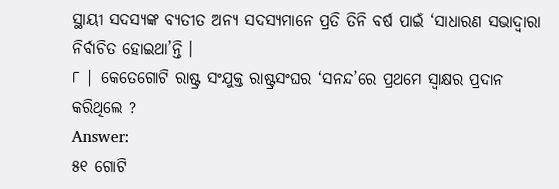ସ୍ଥାୟୀ ସଦସ୍ୟଙ୍କ ବ୍ୟତୀତ ଅନ୍ୟ ସଦସ୍ୟମାନେ ପ୍ରତି ତିନି ବର୍ଷ ପାଇଁ ‘ସାଧାରଣ ସଭାଦ୍ଵାରା ନିର୍ବାଚିତ ହୋଇଥା’ନ୍ତି ।
୮ | କେତେଗୋଟି ରାଷ୍ଟ୍ର ସଂଯୁକ୍ତ ରାଷ୍ଟ୍ରସଂଘର ‘ସନନ୍ଦ’ରେ ପ୍ରଥମେ ସ୍ଵାକ୍ଷର ପ୍ରଦାନ କରିଥିଲେ ?
Answer:
୫୧ ଗୋଟି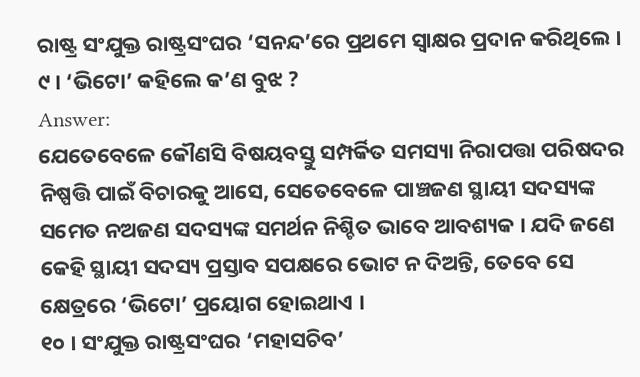ରାଷ୍ଟ୍ର ସଂଯୁକ୍ତ ରାଷ୍ଟ୍ରସଂଘର ‘ସନନ୍ଦ’ରେ ପ୍ରଥମେ ସ୍ଵାକ୍ଷର ପ୍ରଦାନ କରିଥିଲେ ।
୯ । ‘ଭିଟୋ’ କହିଲେ କ’ଣ ବୁଝ ?
Answer:
ଯେତେବେଳେ କୌଣସି ବିଷୟବସ୍ତୁ ସମ୍ପର୍କିତ ସମସ୍ୟା ନିରାପତ୍ତା ପରିଷଦର ନିଷ୍ପତ୍ତି ପାଇଁ ବିଚାରକୁ ଆସେ, ସେତେବେଳେ ପାଞ୍ଚଜଣ ସ୍ଥାୟୀ ସଦସ୍ୟଙ୍କ ସମେତ ନଅଜଣ ସଦସ୍ୟଙ୍କ ସମର୍ଥନ ନିଶ୍ଚିତ ଭାବେ ଆବଶ୍ୟକ । ଯଦି ଜଣେ କେହି ସ୍ଥାୟୀ ସଦସ୍ୟ ପ୍ରସ୍ତାବ ସପକ୍ଷରେ ଭୋଟ ନ ଦିଅନ୍ତି, ତେବେ ସେ କ୍ଷେତ୍ରରେ ‘ଭିଟୋ’ ପ୍ରୟୋଗ ହୋଇଥାଏ ।
୧୦ । ସଂଯୁକ୍ତ ରାଷ୍ଟ୍ରସଂଘର ‘ମହାସଚିବ’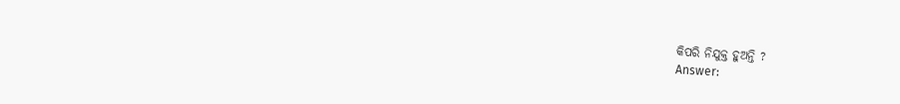କିପରି ନିଯୁକ୍ତ ହୁଅନ୍ତି ?
Answer: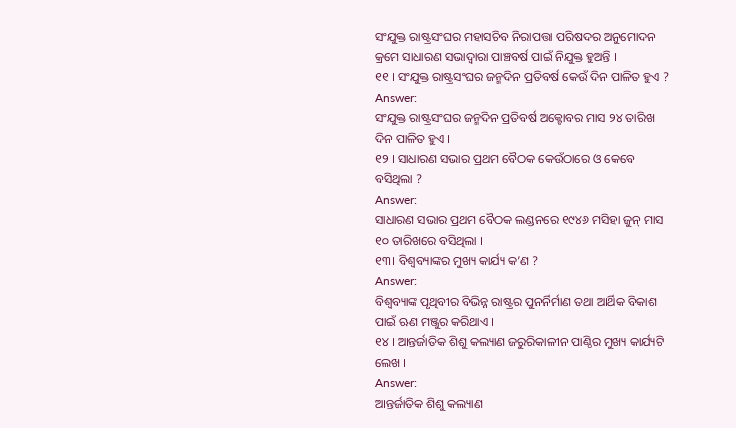ସଂଯୁକ୍ତ ରାଷ୍ଟ୍ରସଂଘର ମହାସଚିବ ନିରାପତ୍ତା ପରିଷଦର ଅନୁମୋଦନ କ୍ରମେ ସାଧାରଣ ସଭାଦ୍ଵାରା ପାଞ୍ଚବର୍ଷ ପାଇଁ ନିଯୁକ୍ତ ହୁଅନ୍ତି ।
୧୧ । ସଂଯୁକ୍ତ ରାଷ୍ଟ୍ରସଂଘର ଜନ୍ମଦିନ ପ୍ରତିବର୍ଷ କେଉଁ ଦିନ ପାଳିତ ହୁଏ ?
Answer:
ସଂଯୁକ୍ତ ରାଷ୍ଟ୍ରସଂଘର ଜନ୍ମଦିନ ପ୍ରତିବର୍ଷ ଅକ୍ଟୋବର ମାସ ୨୪ ତାରିଖ ଦିନ ପାଳିତ ହୁଏ ।
୧୨ । ସାଧାରଣ ସଭାର ପ୍ରଥମ ବୈଠକ କେଉଁଠାରେ ଓ କେବେ ବସିଥିଲା ?
Answer:
ସାଧାରଣ ସଭାର ପ୍ରଥମ ବୈଠକ ଲଣ୍ଡନରେ ୧୯୪୬ ମସିହା ଜୁନ୍ ମାସ ୧୦ ତାରିଖରେ ବସିଥିଲା ।
୧୩। ବିଶ୍ଵବ୍ୟାଙ୍କର ମୁଖ୍ୟ କାର୍ଯ୍ୟ କ’ଣ ?
Answer:
ବିଶ୍ବବ୍ୟାଙ୍କ ପୃଥିବୀର ବିଭିନ୍ନ ରାଷ୍ଟ୍ରର ପୁନର୍ନିର୍ମାଣ ତଥା ଆର୍ଥିକ ବିକାଶ ପାଇଁ ଋଣ ମଞ୍ଜୁର କରିଥାଏ ।
୧୪ । ଆନ୍ତର୍ଜାତିକ ଶିଶୁ କଲ୍ୟାଣ ଜରୁରିକାଳୀନ ପାଣ୍ଠିର ମୁଖ୍ୟ କାର୍ଯ୍ୟଟି ଲେଖ ।
Answer:
ଆନ୍ତର୍ଜାତିକ ଶିଶୁ କଲ୍ୟାଣ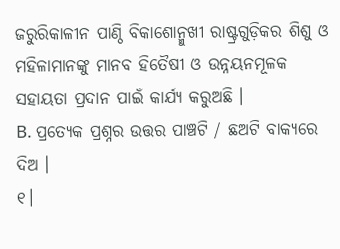ଜରୁରିକାଳୀନ ପାଣ୍ଠି ବିକାଶୋନ୍ମୁଖୀ ରାଷ୍ଟ୍ରଗୁଡ଼ିକର ଶିଶୁ ଓ ମହିଳାମାନଙ୍କୁ ମାନବ ହିତୈଷୀ ଓ ଉନ୍ନୟନମୂଳକ ସହାୟତା ପ୍ରଦାନ ପାଇଁ କାର୍ଯ୍ୟ କରୁଅଛି ।
B. ପ୍ରତ୍ୟେକ ପ୍ରଶ୍ନର ଉତ୍ତର ପାଞ୍ଚଟି / ଛଅଟି ବାକ୍ୟରେ ଦିଅ ।
୧।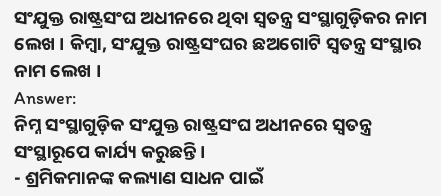ସଂଯୁକ୍ତ ରାଷ୍ଟ୍ରସଂଘ ଅଧୀନରେ ଥିବା ସ୍ଵତନ୍ତ୍ର ସଂସ୍ଥାଗୁଡ଼ିକର ନାମ ଲେଖ । କିମ୍ବା, ସଂଯୁକ୍ତ ରାଷ୍ଟ୍ରସଂଘର ଛଅଗୋଟି ସ୍ଵତନ୍ତ୍ର ସଂସ୍ଥାର ନାମ ଲେଖ ।
Answer:
ନିମ୍ନ ସଂସ୍ଥାଗୁଡ଼ିକ ସଂଯୁକ୍ତ ରାଷ୍ଟ୍ରସଂଘ ଅଧୀନରେ ସ୍ଵତନ୍ତ୍ର ସଂସ୍ଥାରୂପେ କାର୍ଯ୍ୟ କରୁଛନ୍ତି ।
- ଶ୍ରମିକମାନଙ୍କ କଲ୍ୟାଣ ସାଧନ ପାଇଁ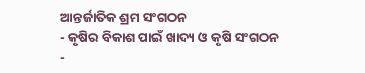ଆନ୍ତର୍ଜାତିକ ଶ୍ରମ ସଂଗଠନ
- କୃଷିର ବିକାଶ ପାଇଁ ଖାଦ୍ୟ ଓ କୃଷି ସଂଗଠନ
-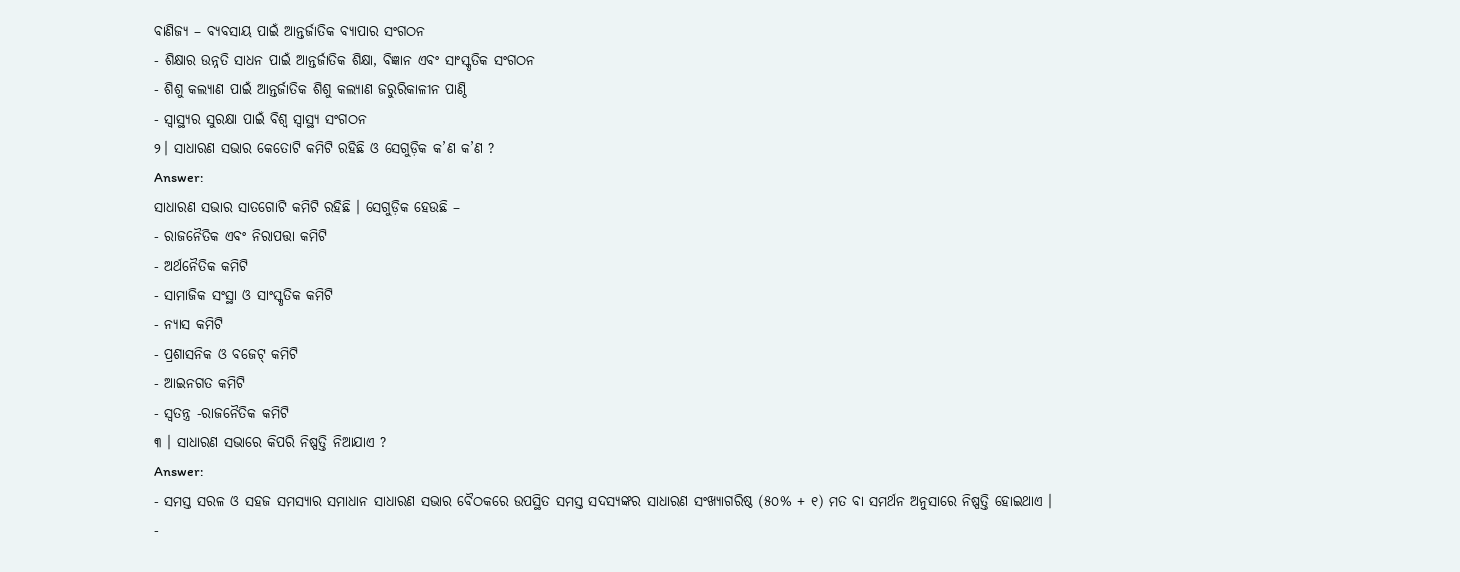ବାଣିଜ୍ୟ – ବ୍ୟବସାୟ ପାଇଁ ଆନ୍ତର୍ଜାତିକ ବ୍ୟାପାର ସଂଗଠନ
- ଶିକ୍ଷାର ଉନ୍ନତି ସାଧନ ପାଇଁ ଆନ୍ତର୍ଜାତିକ ଶିକ୍ଷା, ବିଜ୍ଞାନ ଏବଂ ସାଂସ୍କୃତିକ ସଂଗଠନ
- ଶିଶୁ କଲ୍ୟାଣ ପାଇଁ ଆନ୍ତର୍ଜାତିକ ଶିଶୁ କଲ୍ୟାଣ ଜରୁରିକାଳୀନ ପାଣ୍ଠି
- ସ୍ଵାସ୍ଥ୍ୟର ସୁରକ୍ଷା ପାଇଁ ବିଶ୍ଵ ସ୍ଵାସ୍ଥ୍ୟ ସଂଗଠନ
୨। ସାଧାରଣ ସଭାର କେତୋଟି କମିଟି ରହିଛି ଓ ସେଗୁଡ଼ିକ କ’ଣ କ’ଣ ?
Answer:
ସାଧାରଣ ସଭାର ସାତଗୋଟି କମିଟି ରହିଛି । ସେଗୁଡ଼ିକ ହେଉଛି –
- ରାଜନୈତିକ ଏବଂ ନିରାପତ୍ତା କମିଟି
- ଅର୍ଥନୈତିକ କମିଟି
- ସାମାଜିକ ସଂସ୍ଥା ଓ ସାଂସ୍କୃତିକ କମିଟି
- ନ୍ୟାସ କମିଟି
- ପ୍ରଶାସନିକ ଓ ବଜେଟ୍ କମିଟି
- ଆଇନଗତ କମିଟି
- ସ୍ଵତନ୍ତ୍ର -ରାଜନୈତିକ କମିଟି
୩ । ସାଧାରଣ ସଭାରେ କିପରି ନିଷ୍ପତ୍ତି ନିଆଯାଏ ?
Answer:
- ସମସ୍ତ ସରଳ ଓ ସହଜ ସମସ୍ୟାର ସମାଧାନ ସାଧାରଣ ସଭାର ବୈଠକରେ ଉପସ୍ଥିତ ସମସ୍ତ ସଦସ୍ୟଙ୍କର ସାଧାରଣ ସଂଖ୍ୟାଗରିଷ୍ଠ (୫୦% + ୧) ମତ ବା ସମର୍ଥନ ଅନୁସାରେ ନିଷ୍ପତ୍ତି ହୋଇଥାଏ ।
-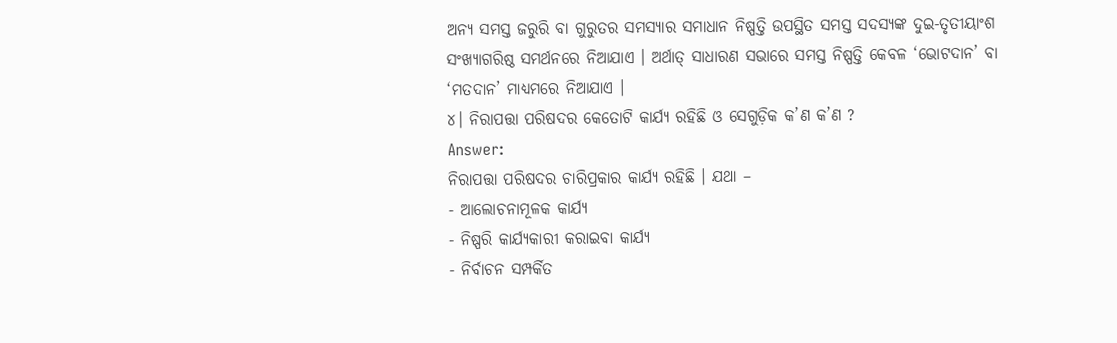ଅନ୍ୟ ସମସ୍ତ ଜରୁରି ବା ଗୁରୁତର ସମସ୍ୟାର ସମାଧାନ ନିଷ୍ପତ୍ତି ଉପସ୍ଥିତ ସମସ୍ତ ସଦସ୍ୟଙ୍କ ଦୁଇ-ତୃତୀୟାଂଶ ସଂଖ୍ୟାଗରିଷ୍ଠ ସମର୍ଥନରେ ନିଆଯାଏ । ଅର୍ଥାତ୍ ସାଧାରଣ ସଭାରେ ସମସ୍ତ ନିଷ୍ପତ୍ତି କେବଳ ‘ଭୋଟଦାନ’ ବା ‘ମତଦାନ’ ମାଧ୍ୟମରେ ନିଆଯାଏ ।
୪। ନିରାପତ୍ତା ପରିଷଦର କେତୋଟି କାର୍ଯ୍ୟ ରହିଛି ଓ ସେଗୁଡ଼ିକ କ’ଣ କ’ଣ ?
Answer:
ନିରାପତ୍ତା ପରିଷଦର ଚାରିପ୍ରକାର କାର୍ଯ୍ୟ ରହିଛି । ଯଥା –
- ଆଲୋଚନାମୂଳକ କାର୍ଯ୍ୟ
- ନିଷ୍ପରି କାର୍ଯ୍ୟକାରୀ କରାଇବା କାର୍ଯ୍ୟ
- ନିର୍ବାଚନ ସମ୍ପର୍କିତ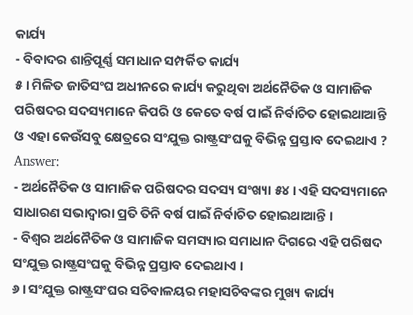କାର୍ଯ୍ୟ
- ବିବାଦର ଶାନ୍ତିପୂର୍ଣ୍ଣ ସମାଧାନ ସମ୍ପର୍କିତ କାର୍ଯ୍ୟ
୫। ମିଳିତ ଜାତିସଂଘ ଅଧୀନରେ କାର୍ଯ୍ୟ କରୁଥିବା ଅର୍ଥନୈତିକ ଓ ସାମାଜିକ ପରିଷଦର ସଦସ୍ୟମାନେ କିପରି ଓ କେତେ ବର୍ଷ ପାଇଁ ନିର୍ବାଚିତ ହୋଇଥାଆନ୍ତି ଓ ଏହା କେଉଁସବୁ କ୍ଷେତ୍ରରେ ସଂଯୁକ୍ତ ରାଷ୍ଟ୍ରସଂଘକୁ ବିଭିନ୍ନ ପ୍ରସ୍ତାବ ଦେଇଥାଏ ?
Answer:
- ଅର୍ଥନୈତିକ ଓ ସାମାଜିକ ପରିଷଦର ସଦସ୍ୟ ସଂଖ୍ୟା ୫୪ । ଏହି ସଦସ୍ୟମାନେ ସାଧାରଣ ସଭାଦ୍ଵାରା ପ୍ରତି ତିନି ବର୍ଷ ପାଇଁ ନିର୍ବାଚିତ ହୋଇଥାଆନ୍ତି ।
- ବିଶ୍ଵର ଅର୍ଥନୈତିକ ଓ ସାମାଜିକ ସମସ୍ୟାର ସମାଧାନ ଦିଗରେ ଏହି ପରିଷଦ ସଂଯୁକ୍ତ ରାଷ୍ଟ୍ରସଂଘକୁ ବିଭିନ୍ନ ପ୍ରସ୍ତାବ ଦେଇଥାଏ ।
୬। ସଂଯୁକ୍ତ ରାଷ୍ଟ୍ରସଂଘର ସଚିବାଳୟର ମହାସଚିବଙ୍କର ମୁଖ୍ୟ କାର୍ଯ୍ୟ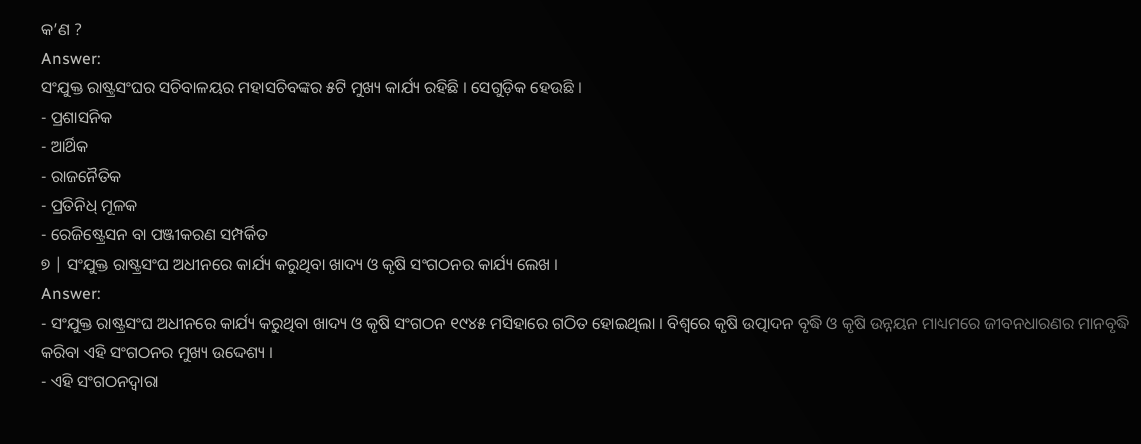କ’ଣ ?
Answer:
ସଂଯୁକ୍ତ ରାଷ୍ଟ୍ରସଂଘର ସଚିବାଳୟର ମହାସଚିବଙ୍କର ୫ଟି ମୁଖ୍ୟ କାର୍ଯ୍ୟ ରହିଛି । ସେଗୁଡ଼ିକ ହେଉଛି ।
- ପ୍ରଶାସନିକ
- ଆର୍ଥିକ
- ରାଜନୈତିକ
- ପ୍ରତିନିଧ୍ ମୂଳକ
- ରେଜିଷ୍ଟ୍ରେସନ ବା ପଞ୍ଜୀକରଣ ସମ୍ପର୍କିତ
୭ | ସଂଯୁକ୍ତ ରାଷ୍ଟ୍ରସଂଘ ଅଧୀନରେ କାର୍ଯ୍ୟ କରୁଥିବା ଖାଦ୍ୟ ଓ କୃଷି ସଂଗଠନର କାର୍ଯ୍ୟ ଲେଖ ।
Answer:
- ସଂଯୁକ୍ତ ରାଷ୍ଟ୍ରସଂଘ ଅଧୀନରେ କାର୍ଯ୍ୟ କରୁଥିବା ଖାଦ୍ୟ ଓ କୃଷି ସଂଗଠନ ୧୯୪୫ ମସିହାରେ ଗଠିତ ହୋଇଥିଲା । ବିଶ୍ୱରେ କୃଷି ଉତ୍ପାଦନ ବୃଦ୍ଧି ଓ କୃଷି ଉନ୍ନୟନ ମାଧ୍ୟମରେ ଜୀବନଧାରଣର ମାନବୃଦ୍ଧି କରିବା ଏହି ସଂଗଠନର ମୁଖ୍ୟ ଉଦ୍ଦେଶ୍ୟ ।
- ଏହି ସଂଗଠନଦ୍ଵାରା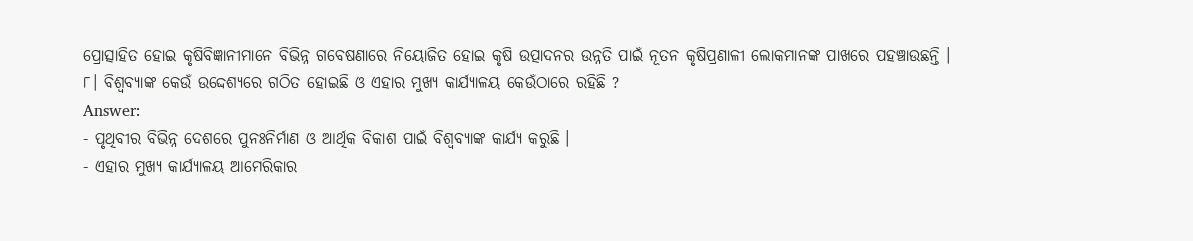ପ୍ରୋତ୍ସାହିତ ହୋଇ କୃଷିବିଜ୍ଞାନୀମାନେ ବିଭିନ୍ନ ଗବେଷଣାରେ ନିୟୋଜିତ ହୋଇ କୃଷି ଉତ୍ପାଦନର ଉନ୍ନତି ପାଇଁ ନୂତନ କୃଷିପ୍ରଣାଳୀ ଲୋକମାନଙ୍କ ପାଖରେ ପହଞ୍ଚାଉଛନ୍ତି ।
୮। ବିଶ୍ଵବ୍ୟାଙ୍କ କେଉଁ ଉଦ୍ଦେଶ୍ୟରେ ଗଠିତ ହୋଇଛି ଓ ଏହାର ମୁଖ୍ୟ କାର୍ଯ୍ୟାଳୟ କେଉଁଠାରେ ରହିଛି ?
Answer:
- ପୃଥିବୀର ବିଭିନ୍ନ ଦେଶରେ ପୁନଃନିର୍ମାଣ ଓ ଆର୍ଥିକ ବିକାଶ ପାଇଁ ବିଶ୍ବବ୍ୟାଙ୍କ କାର୍ଯ୍ୟ କରୁଛି ।
- ଏହାର ମୁଖ୍ୟ କାର୍ଯ୍ୟାଳୟ ଆମେରିକାର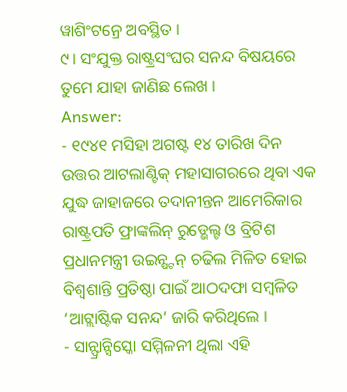ୱାଶିଂଟନ୍ରେ ଅବସ୍ଥିତ ।
୯। ସଂଯୁକ୍ତ ରାଷ୍ଟ୍ରସଂଘର ସନନ୍ଦ ବିଷୟରେ ତୁମେ ଯାହା ଜାଣିଛ ଲେଖ ।
Answer:
- ୧୯୪୧ ମସିହା ଅଗଷ୍ଟ ୧୪ ତାରିଖ ଦିନ ଉତ୍ତର ଆଟଲାଣ୍ଟିକ୍ ମହାସାଗରରେ ଥିବା ଏକ ଯୁଦ୍ଧ ଜାହାଜରେ ତଦାନୀନ୍ତନ ଆମେରିକାର ରାଷ୍ଟ୍ରପତି ଫ୍ରାଙ୍କଲିନ୍ ରୁଡ୍ଭେଲ୍ଟ ଓ ବ୍ରିଟିଶ ପ୍ରଧାନମନ୍ତ୍ରୀ ଉଇନ୍ଷ୍ଟନ୍ ଚଢିଲ ମିଳିତ ହୋଇ ବିଶ୍ୱଶାନ୍ତି ପ୍ରତିଷ୍ଠା ପାଇଁ ଆଠଦଫା ସମ୍ବଳିତ ‘ଆଟ୍ଲାଷ୍ଟିକ ସନନ୍ଦ’ ଜାରି କରିଥିଲେ ।
- ସାନ୍ଫ୍ରାନ୍ସିସ୍କୋ ସମ୍ମିଳନୀ ଥିଲା ଏହି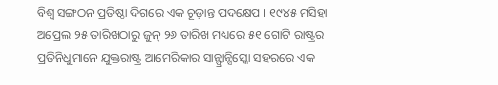ବିଶ୍ଵ ସଙ୍ଗଠନ ପ୍ରତିଷ୍ଠା ଦିଗରେ ଏକ ଚୂଡ଼ାନ୍ତ ପଦକ୍ଷେପ । ୧୯୪୫ ମସିହା ଅପ୍ରେଲ ୨୫ ତାରିଖଠାରୁ ଜୁନ୍ ୨୬ ତାରିଖ ମଧ୍ୟରେ ୫୧ ଗୋଟି ରାଷ୍ଟ୍ରର ପ୍ରତିନିଧୁମାନେ ଯୁକ୍ତରାଷ୍ଟ୍ର ଆମେରିକାର ସାନ୍ଫ୍ରାନ୍ସିସ୍କୋ ସହରରେ ଏକ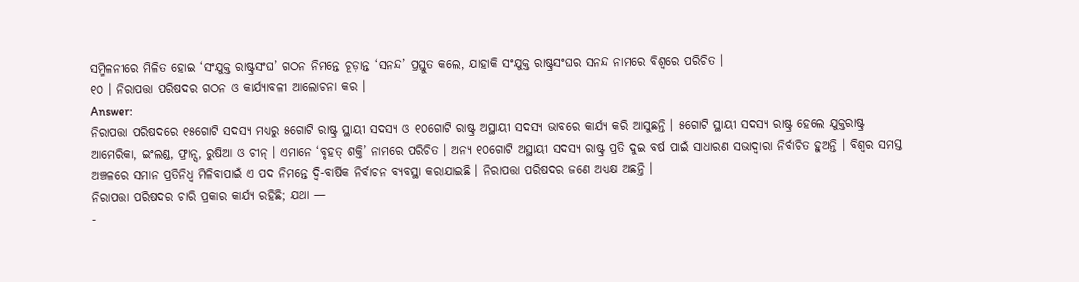ସମ୍ମିଳନୀରେ ମିଳିତ ହୋଇ ‘ସଂଯୁକ୍ତ ରାଷ୍ଟ୍ରସଂଘ’ ଗଠନ ନିମନ୍ତେ ଚୂଡ଼ାନ୍ତ ‘ସନନ୍ଦ’ ପ୍ରସ୍ତୁତ କଲେ, ଯାହାକି ସଂଯୁକ୍ତ ରାଷ୍ଟ୍ରସଂଘର ସନନ୍ଦ ନାମରେ ବିଶ୍ବରେ ପରିଚିତ ।
୧୦ । ନିରାପତ୍ତା ପରିଷଦର ଗଠନ ଓ କାର୍ଯ୍ୟାବଳୀ ଆଲୋଚନା କର ।
Answer:
ନିରାପତ୍ତା ପରିଷଦରେ ୧୫ଗୋଟି ସଦସ୍ୟ ମଧ୍ୟରୁ ୫ଗୋଟି ରାଷ୍ଟ୍ର ସ୍ଥାୟୀ ସଦସ୍ୟ ଓ ୧୦ଗୋଟି ରାଷ୍ଟ୍ର ଅସ୍ଥାୟୀ ସଦସ୍ୟ ଭାବରେ କାର୍ଯ୍ୟ କରି ଆସୁଛନ୍ତି । ୫ଗୋଟି ସ୍ଥାୟୀ ସଦସ୍ୟ ରାଷ୍ଟ୍ର ହେଲେ ଯୁକ୍ତରାଷ୍ଟ୍ର ଆମେରିକା, ଇଂଲଣ୍ଡ, ଫ୍ରାନ୍ସ, ରୁଷିଆ ଓ ଚୀନ୍ । ଏମାନେ ‘ବୃହତ୍ ଶକ୍ତି’ ନାମରେ ପରିଚିତ । ଅନ୍ୟ ୧୦ଗୋଟି ଅସ୍ଥାୟୀ ସଦସ୍ୟ ରାଷ୍ଟ୍ର ପ୍ରତି ଦୁଇ ବର୍ଷ ପାଇଁ ସାଧାରଣ ସଭାଦ୍ଵାରା ନିର୍ବାଚିତ ହୁଅନ୍ତି । ବିଶ୍ଵର ସମସ୍ତ ଅଞ୍ଚଳରେ ସମାନ ପ୍ରତିନିଧ୍ୱ ମିଳିବାପାଇଁ ଏ ପଦ ନିମନ୍ତେ ଦ୍ୱି-ବାର୍ଷିକ ନିର୍ବାଚନ ବ୍ୟବସ୍ଥା କରାଯାଇଛି । ନିରାପତ୍ତା ପରିଷଦର ଜଣେ ଅଧ୍ୟକ୍ଷ ଅଛନ୍ତି ।
ନିରାପତ୍ତା ପରିଷଦର ଚାରି ପ୍ରକାର କାର୍ଯ୍ୟ ରହିଛି; ଯଥା —
-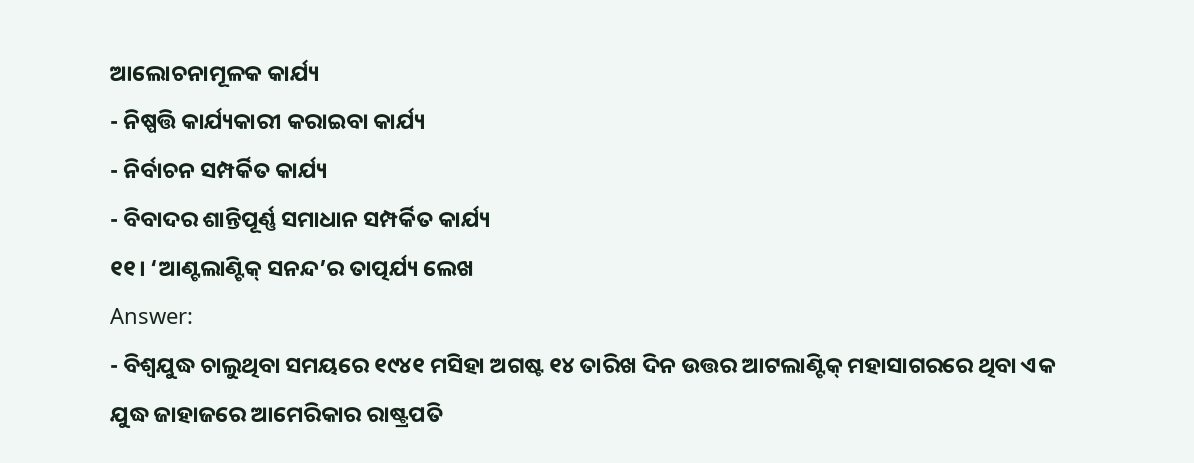ଆଲୋଚନାମୂଳକ କାର୍ଯ୍ୟ
- ନିଷ୍ପତ୍ତି କାର୍ଯ୍ୟକାରୀ କରାଇବା କାର୍ଯ୍ୟ
- ନିର୍ବାଚନ ସମ୍ପର୍କିତ କାର୍ଯ୍ୟ
- ବିବାଦର ଶାନ୍ତିପୂର୍ଣ୍ଣ ସମାଧାନ ସମ୍ପର୍କିତ କାର୍ଯ୍ୟ
୧୧। ‘ଆଣ୍ଟଲାଣ୍ଟିକ୍ ସନନ୍ଦ’ର ତାତ୍ପର୍ଯ୍ୟ ଲେଖ
Answer:
- ବିଶ୍ଵଯୁଦ୍ଧ ଚାଲୁଥିବା ସମୟରେ ୧୯୪୧ ମସିହା ଅଗଷ୍ଟ ୧୪ ତାରିଖ ଦିନ ଉତ୍ତର ଆଟଲାଣ୍ଟିକ୍ ମହାସାଗରରେ ଥିବା ଏକ ଯୁଦ୍ଧ ଜାହାଜରେ ଆମେରିକାର ରାଷ୍ଟ୍ରପତି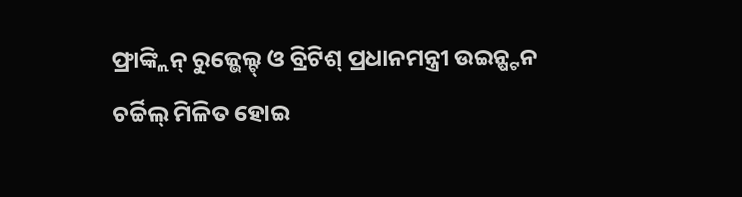ଫ୍ରାଙ୍କ୍ଲିନ୍ ରୁଜ୍ଭେଲ୍ଟ୍ ଓ ବ୍ରିଟିଶ୍ ପ୍ରଧାନମନ୍ତ୍ରୀ ଉଇନ୍ଷ୍ଟନ ଚର୍ଚ୍ଚିଲ୍ ମିଳିତ ହୋଇ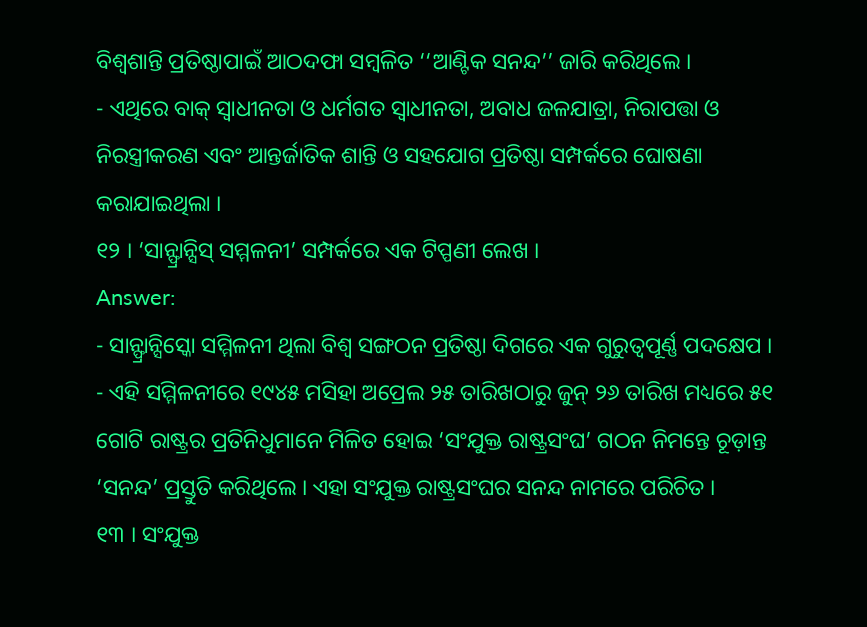ବିଶ୍ୱଶାନ୍ତି ପ୍ରତିଷ୍ଠାପାଇଁ ଆଠଦଫା ସମ୍ବଳିତ ‘‘ଆଣ୍ଟିକ ସନନ୍ଦ’’ ଜାରି କରିଥିଲେ ।
- ଏଥିରେ ବାକ୍ ସ୍ଵାଧୀନତା ଓ ଧର୍ମଗତ ସ୍ଵାଧୀନତା, ଅବାଧ ଜଳଯାତ୍ରା, ନିରାପତ୍ତା ଓ ନିରସ୍ତ୍ରୀକରଣ ଏବଂ ଆନ୍ତର୍ଜାତିକ ଶାନ୍ତି ଓ ସହଯୋଗ ପ୍ରତିଷ୍ଠା ସମ୍ପର୍କରେ ଘୋଷଣା କରାଯାଇଥିଲା ।
୧୨ । ‘ସାନ୍ଫ୍ରାନ୍ସିସ୍ ସମ୍ମଳନୀ’ ସମ୍ପର୍କରେ ଏକ ଟିପ୍ପଣୀ ଲେଖ ।
Answer:
- ସାନ୍ଫ୍ରାନ୍ସିସ୍କୋ ସମ୍ମିଳନୀ ଥିଲା ବିଶ୍ଵ ସଙ୍ଗଠନ ପ୍ରତିଷ୍ଠା ଦିଗରେ ଏକ ଗୁରୁତ୍ଵପୂର୍ଣ୍ଣ ପଦକ୍ଷେପ ।
- ଏହି ସମ୍ମିଳନୀରେ ୧୯୪୫ ମସିହା ଅପ୍ରେଲ ୨୫ ତାରିଖଠାରୁ ଜୁନ୍ ୨୬ ତାରିଖ ମଧ୍ୟରେ ୫୧ ଗୋଟି ରାଷ୍ଟ୍ରର ପ୍ରତିନିଧୁମାନେ ମିଳିତ ହୋଇ ‘ସଂଯୁକ୍ତ ରାଷ୍ଟ୍ରସଂଘ’ ଗଠନ ନିମନ୍ତେ ଚୂଡ଼ାନ୍ତ ‘ସନନ୍ଦ’ ପ୍ରସ୍ତୁତି କରିଥିଲେ । ଏହା ସଂଯୁକ୍ତ ରାଷ୍ଟ୍ରସଂଘର ସନନ୍ଦ ନାମରେ ପରିଚିତ ।
୧୩ । ସଂଯୁକ୍ତ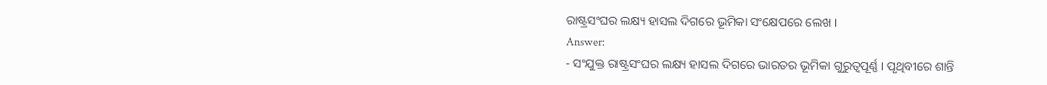ରାଷ୍ଟ୍ରସଂଘର ଲକ୍ଷ୍ୟ ହାସଲ ଦିଗରେ ଭୂମିକା ସଂକ୍ଷେପରେ ଲେଖ ।
Answer:
- ସଂଯୁକ୍ତ ରାଷ୍ଟ୍ରସଂଘର ଲକ୍ଷ୍ୟ ହାସଲ ଦିଗରେ ଭାରତର ଭୂମିକା ଗୁରୁତ୍ଵପୂର୍ଣ୍ଣ । ପୃଥିବୀରେ ଶାନ୍ତି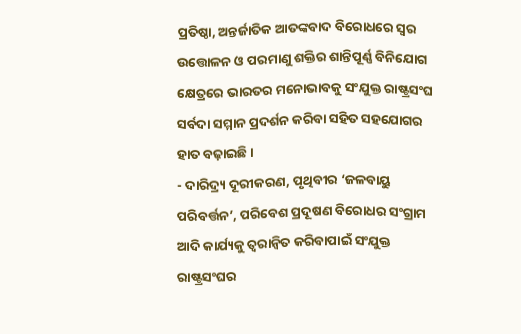ପ୍ରତିଷ୍ଠା, ଅନ୍ତର୍ଜାତିକ ଆତଙ୍କବାଦ ବିରୋଧରେ ସ୍ୱର ଉତ୍ତୋଳନ ଓ ପରମାଣୁ ଶକ୍ତିର ଶାନ୍ତିପୂର୍ଣ୍ଣ ବିନିଯୋଗ କ୍ଷେତ୍ରରେ ଭାରତର ମନୋଭାବକୁ ସଂଯୁକ୍ତ ରାଷ୍ଟ୍ରସଂଘ ସର୍ବଦା ସମ୍ମାନ ପ୍ରଦର୍ଶନ କରିବା ସହିତ ସହଯୋଗର ହାତ ବଢ଼ାଇଛି ।
- ଦାରିଦ୍ର୍ୟ ଦୂରୀକରଣ, ପୃଥିବୀର ‘ଜଳବାୟୁ ପରିବର୍ତ୍ତନ’, ପରିବେଶ ପ୍ରଦୂଷଣ ବିରୋଧର ସଂଗ୍ରାମ ଆଦି କାର୍ଯ୍ୟକୁ ତ୍ୱରାନ୍ବିତ କରିବାପାଇଁ ସଂଯୁକ୍ତ ରାଷ୍ଟ୍ରସଂଘର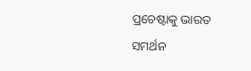ପ୍ରଚେଷ୍ଟାକୁ ଭାରତ ସମର୍ଥନ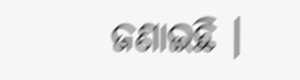ଜଣାଇଛି ।